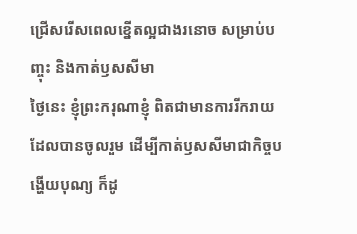ជ្រើសរើសពេលខ្នើតល្អជាងរនោច សម្រាប់បញ្ចុះ និងកាត់ឫសសីមា
ថ្ងៃនេះ ខ្ញុំព្រះករុណាខ្ញុំ ពិតជាមានការរីករាយ ដែលបានចូលរួម ដើម្បីកាត់ឫសសីមាជាកិច្ចបង្ហើយបុណ្យ ក៏ដូ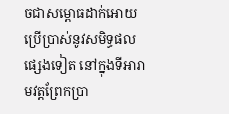ចជាសម្ពោធដាក់អោយប្រើប្រាស់នូវសមិទ្ធផលផ្សេងទៀត នៅក្នុងទីអារាមវត្តព្រែកប្រា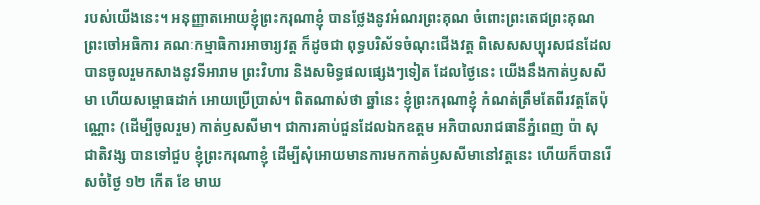របស់យើងនេះ។ អនុញ្ញាតអោយខ្ញុំព្រះករុណាខ្ញុំ បានថ្លែងនូវអំណរព្រះគុណ ចំពោះព្រះតេជព្រះគុណ ព្រះចៅអធិការ គណៈកម្មាធិការអាចារ្យវត្ត ក៏ដូចជា ពុទ្ធបរិស័ទចំណុះជើងវត្ត ពិសេសសប្បុរសជនដែលបានចូលរួមកសាងនូវទីអារាម ព្រះវិហារ និងសមិទ្ធផលផ្សេងៗទៀត ដែលថ្ងៃនេះ យើងនឹងកាត់ឫសសីមា ហើយសម្ពោធដាក់ អោយប្រើប្រាស់។ ពិតណាស់ថា ឆ្នាំនេះ ខ្ញុំព្រះករុណាខ្ញុំ កំណត់ត្រឹមតែពីរវត្តតែប៉ុណ្ណោះ (ដើម្បីចូលរួម) កាត់ឫសសីមា។ ជាការគាប់ជួនដែលឯកឧត្តម អភិបាលរាជធានីភ្នំពេញ ប៉ា សុជាតិវង្ស បានទៅជួប ខ្ញុំព្រះករុណាខ្ញុំ ដើម្បីសុំអោយមានការមកកាត់ឫសសីមានៅវត្តនេះ ហើយក៏បានរើសចំថ្ងៃ ១២ កើត ខែ មាឃ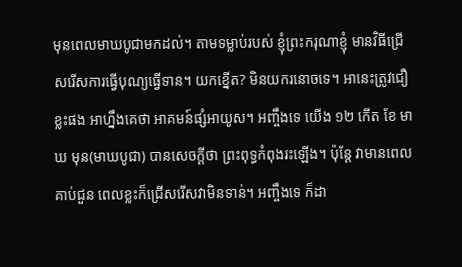មុនពេលមាឃបូជាមកដល់។ តាមទម្លាប់របស់ ខ្ញុំព្រះករុណាខ្ញុំ មានវិធីជ្រើសរើសការធ្វើបុណ្យធ្វើទាន។ យកខ្នើត? មិនយករនោចទេ។ អានេះត្រូវជឿខ្លះផង អាហ្នឹងគេថា អាគមន៍ផ្សំអាយូស។ អញ្ចឹងទេ យើង ១២ កើត ខែ មាឃ មុន(មាឃបូជា) បានសេចក្ដីថា ព្រះពុទ្ធកំពុងរះឡើង។ ប៉ុន្តែ វាមានពេលគាប់ជួន ពេលខ្លះក៏ជ្រើសរើសវាមិនទាន់។ អញ្ចឹងទេ ក៏ដា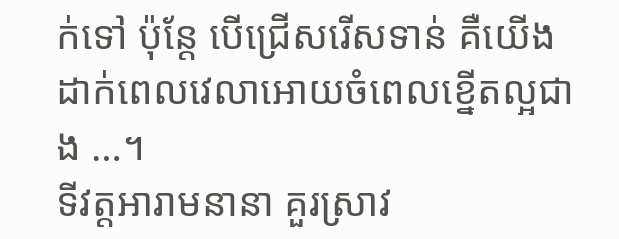ក់ទៅ ប៉ុន្តែ បើជ្រើសរើសទាន់ គឺយើងដាក់ពេលវេលាអោយចំពេលខ្នើតល្អជាង …។
ទីវត្តអារាមនានា គួរស្រាវ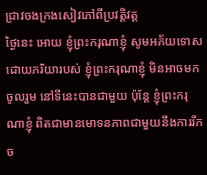ជ្រាវចងក្រងសៀវភៅពីប្រវត្តិវត្ត
ថ្ងៃនេះ អោយ ខ្ញុំព្រះករុណាខ្ញុំ សូមអភ័យទោស ដោយភរិយារបស់ ខ្ញុំព្រះករុណាខ្ញុំ មិនអាចមកចូលរួម នៅទីនេះបានជាមួយ ប៉ុន្តែ ខ្ញុំព្រះករុណាខ្ញុំ ពិតជាមានមោទនភាពជាមួយនឹងការរីកច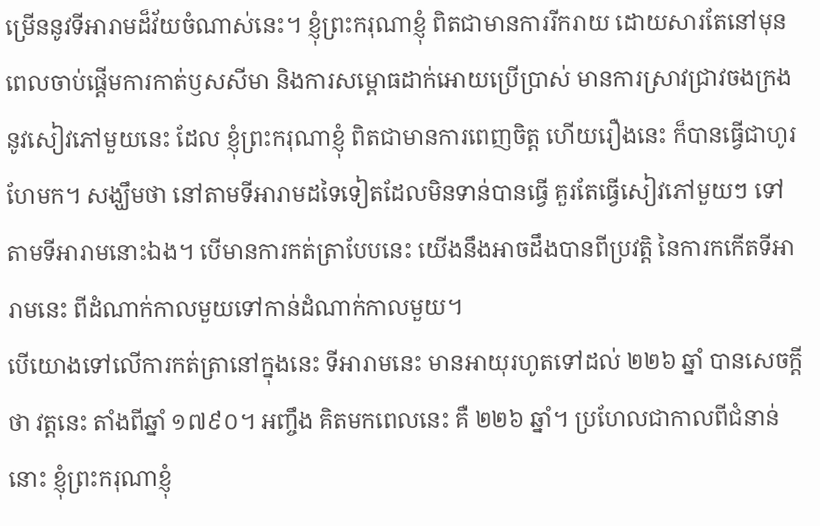ម្រើននូវទីអារាមដ៏វ័យចំណាស់នេះ។ ខ្ញុំព្រះករុណាខ្ញុំ ពិតជាមានការរីករាយ ដោយសារតែនៅមុនពេលចាប់ផ្ដើមការកាត់ឫសសីមា និងការសម្ពោធដាក់អោយប្រើប្រាស់ មានការស្រាវជ្រាវចងក្រងនូវសៀវភៅមួយនេះ ដែល ខ្ញុំព្រះករុណាខ្ញុំ ពិតជាមានការពេញចិត្ត ហើយរឿងនេះ ក៏បានធ្វើជាហូរហែមក។ សង្ឃឹមថា នៅតាមទីអារាមដទៃទៀតដែលមិនទាន់បានធ្វើ គួរតែធ្វើសៀវភៅមួយៗ ទៅតាមទីអារាមនោះឯង។ បើមានការកត់ត្រាបែបនេះ យើងនឹងអាចដឹងបានពីប្រវត្តិ នៃការកកើតទីអារាមនេះ ពីដំណាក់កាលមួយទៅកាន់ដំណាក់កាលមួយ។
បើយោងទៅលើការកត់ត្រានៅក្នុងនេះ ទីអារាមនេះ មានអាយុរហូតទៅដល់ ២២៦ ឆ្នាំ បានសេចក្ដីថា វត្តនេះ តាំងពីឆ្នាំ ១៧៩០។ អញ្ចឹង គិតមកពេលនេះ គឺ ២២៦ ឆ្នាំ។ ប្រហែលជាកាលពីជំនាន់នោះ ខ្ញុំព្រះករុណាខ្ញុំ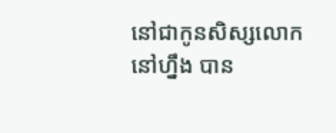នៅជាកូនសិស្សលោកនៅហ្នឹង បាន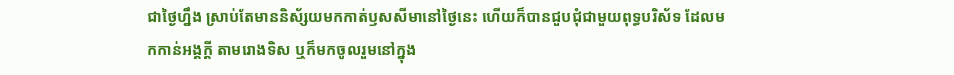ជាថ្ងៃហ្នឹង ស្រាប់តែមាននិស័្សយមកកាត់ឫសសីមានៅថ្ងៃនេះ ហើយក៏បានជួបជុំជាមួយពុទ្ធបរិស័ទ ដែលមកកាន់អង្គក្ដី តាមរោងទិស ឬក៏មកចូលរួមនៅក្នុង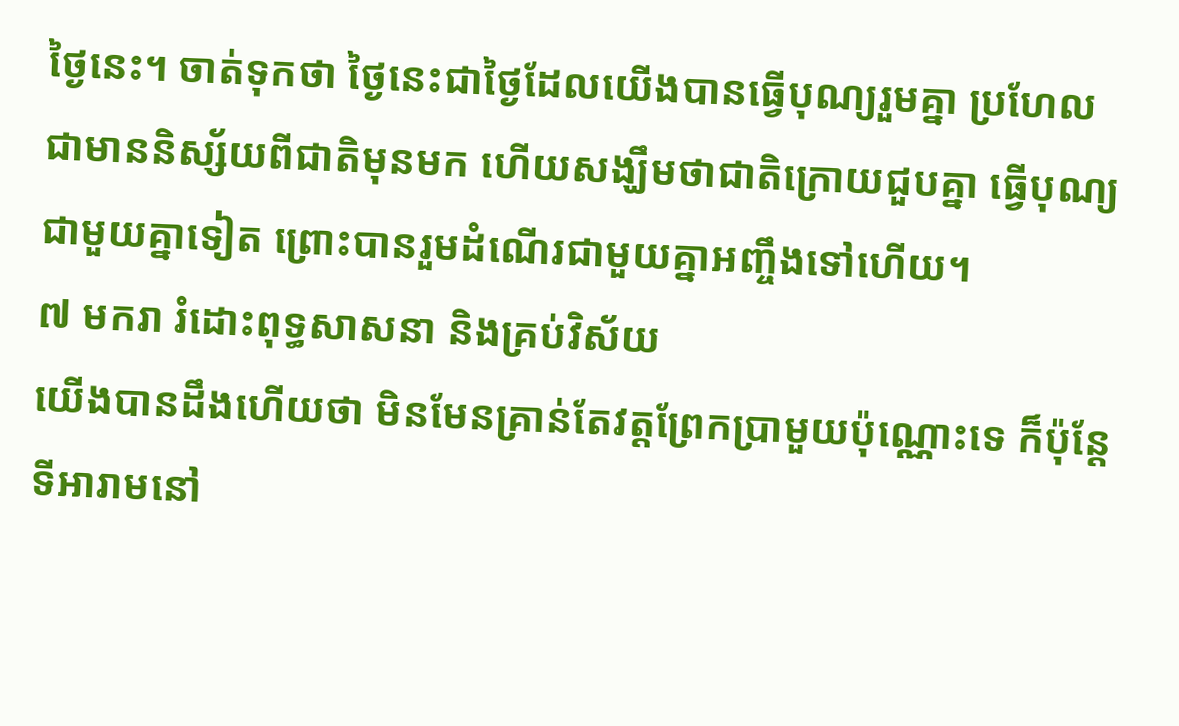ថ្ងៃនេះ។ ចាត់ទុកថា ថ្ងៃនេះជាថ្ងៃដែលយើងបានធ្វើបុណ្យរួមគ្នា ប្រហែលជាមាននិស្ស័យពីជាតិមុនមក ហើយសង្ឃឹមថាជាតិក្រោយជួបគ្នា ធ្វើបុណ្យជាមួយគ្នាទៀត ព្រោះបានរួមដំណើរជាមួយគ្នាអញ្ចឹងទៅហើយ។
៧ មករា រំដោះពុទ្ធសាសនា និងគ្រប់វិស័យ
យើងបានដឹងហើយថា មិនមែនគ្រាន់តែវត្តព្រែកប្រាមួយប៉ុណ្ណោះទេ ក៏ប៉ុន្តែ ទីអារាមនៅ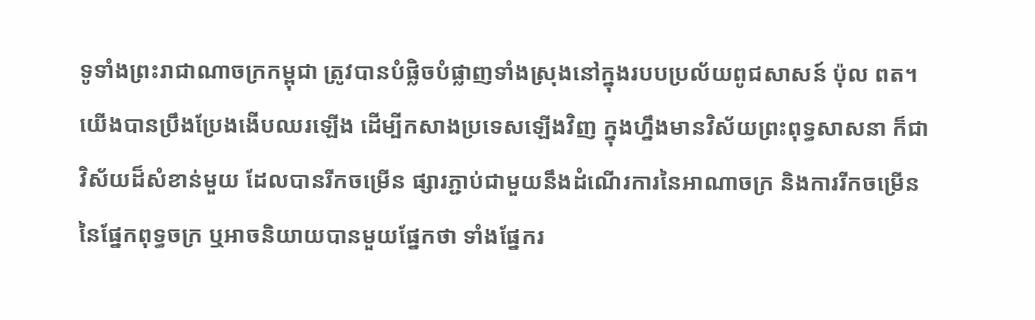ទូទាំងព្រះរាជាណាចក្រកម្ពុជា ត្រូវបានបំផ្លិចបំផ្លាញទាំងស្រុងនៅក្នុងរបបប្រល័យពូជសាសន៍ ប៉ុល ពត។ យើងបានប្រឹងប្រែងងើបឈរឡើង ដើម្បីកសាងប្រទេសឡើងវិញ ក្នុងហ្នឹងមានវិស័យព្រះពុទ្ធសាសនា ក៏ជាវិស័យដ៏សំខាន់មួយ ដែលបានរីកចម្រើន ផ្សារភ្ជាប់ជាមួយនឹងដំណើរការនៃអាណាចក្រ និងការរីកចម្រើន នៃផ្នែកពុទ្ធចក្រ ឬអាចនិយាយបានមួយផ្នែកថា ទាំងផ្នែករ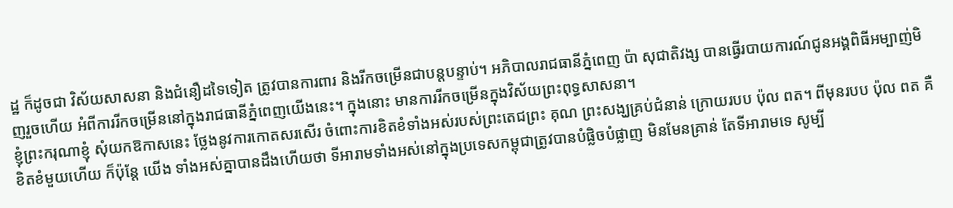ដ្ឋ ក៏ដូចជា វិស័យសាសនា និងជំនឿដទៃទៀត ត្រូវបានការពារ និងរីកចម្រើនជាបន្ដបន្ទាប់។ អភិបាលរាជធានីភ្នំពេញ ប៉ា សុជាតិវង្ស បានធ្វើរបាយការណ៍ជូនអង្គពិធីអម្បាញ់មិញរួចហើយ អំពីការរីកចម្រើននៅក្នុងរាជធានីភ្នំពេញយើងនេះ។ ក្នុងនោះ មានការរីកចម្រើនក្នុងវិស័យព្រះពុទ្ធសាសនា។
ខ្ញុំព្រះករុណាខ្ញុំ សុំយកឱកាសនេះ ថ្លែងនូវការកោតសរសើរ ចំពោះការខិតខំទាំងអស់របស់ព្រះតេជព្រះ គុណ ព្រះសង្ឃគ្រប់ជំនាន់ ក្រោយរបប ប៉ុល ពត។ ពីមុនរបប ប៉ុល ពត គឺខិតខំមួយហើយ ក៏ប៉ុន្តែ យើង ទាំងអស់គ្នាបានដឹងហើយថា ទីអារាមទាំងអស់នៅក្នុងប្រទេសកម្ពុជាត្រូវបានបំផ្លិចបំផ្លាញ មិនមែនគ្រាន់ តែទីអារាមទេ សូម្បី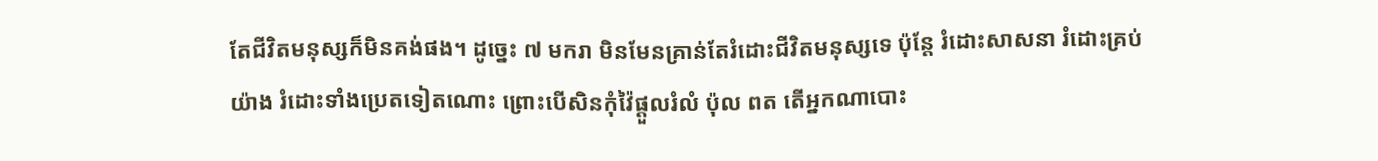តែជីវិតមនុស្សក៏មិនគង់ផង។ ដូច្នេះ ៧ មករា មិនមែនគ្រាន់តែរំដោះជីវិតមនុស្សទេ ប៉ុន្តែ រំដោះសាសនា រំដោះគ្រប់យ៉ាង រំដោះទាំងប្រេតទៀតណោះ ព្រោះបើសិនកុំវ៉ៃផ្ដួលរំលំ ប៉ុល ពត តើអ្នកណាបោះ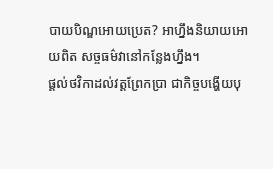បាយបិណ្ឌអោយប្រេត? អាហ្នឹងនិយាយអោយពិត សច្ចធម៌វានៅកន្លែងហ្នឹង។
ផ្ដល់ថវិកាដល់វត្តព្រែកប្រា ជាកិច្ចបង្ហើយបុ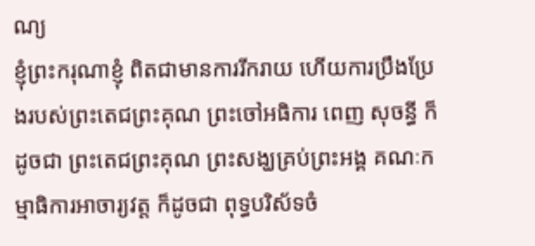ណ្យ
ខ្ញុំព្រះករុណាខ្ញុំ ពិតជាមានការរីករាយ ហើយការប្រឹងប្រែងរបស់ព្រះតេជព្រះគុណ ព្រះចៅអធិការ ពេញ សុចន្ធី ក៏ដូចជា ព្រះតេជព្រះគុណ ព្រះសង្ឃគ្រប់ព្រះអង្គ គណៈកម្មាធិការអាចារ្យវត្ត ក៏ដូចជា ពុទ្ធបរិស័ទចំ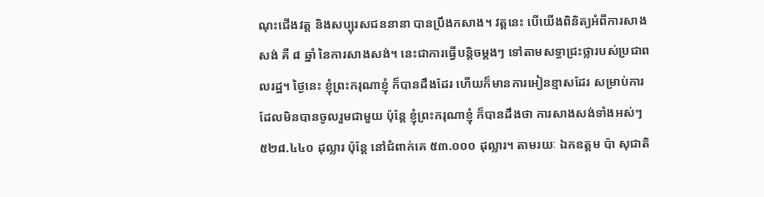ណុះជើងវត្ត និងសប្បុរសជននានា បានប្រឹងកសាង។ វត្តនេះ បើយើងពិនិត្យអំពីការសាងសង់ គឺ ៨ ឆ្នាំ នៃការសាងសង់។ នេះជាការធ្វើបនិ្ដចម្ដងៗ ទៅតាមសទ្ធាជ្រះថ្លារបស់ប្រជាពលរដ្ឋ។ ថ្ងៃនេះ ខ្ញុំព្រះករុណាខ្ញុំ ក៏បានដឹងដែរ ហើយក៏មានការអៀនខ្មាសដែរ សម្រាប់ការដែលមិនបានចូលរួមជាមួយ ប៉ុន្តែ ខ្ញុំព្រះករុណាខ្ញុំ ក៏បានដឹងថា ការសាងសង់ទាំងអស់ៗ ៥២៨.៤៤០ ដុល្លារ ប៉ុន្តែ នៅជំពាក់គេ ៥៣.០០០ ដុល្លារ។ តាមរយៈ ឯកឧត្តម ប៉ា សុជាតិ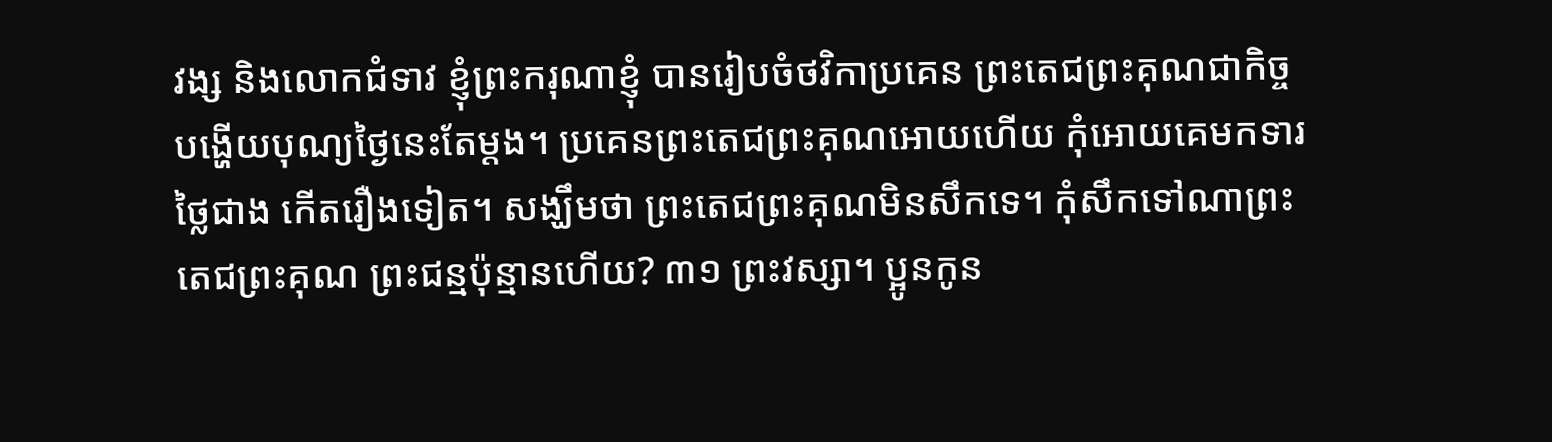វង្ស និងលោកជំទាវ ខ្ញុំព្រះករុណាខ្ញុំ បានរៀបចំថវិកាប្រគេន ព្រះតេជព្រះគុណជាកិច្ចបង្ហើយបុណ្យថ្ងៃនេះតែម្ដង។ ប្រគេនព្រះតេជព្រះគុណអោយហើយ កុំអោយគេមកទារថ្លៃជាង កើតរឿងទៀត។ សង្ឃឹមថា ព្រះតេជព្រះគុណមិនសឹកទេ។ កុំសឹកទៅណាព្រះតេជព្រះគុណ ព្រះជន្មប៉ុន្មានហើយ? ៣១ ព្រះវស្សា។ ប្អូនកូន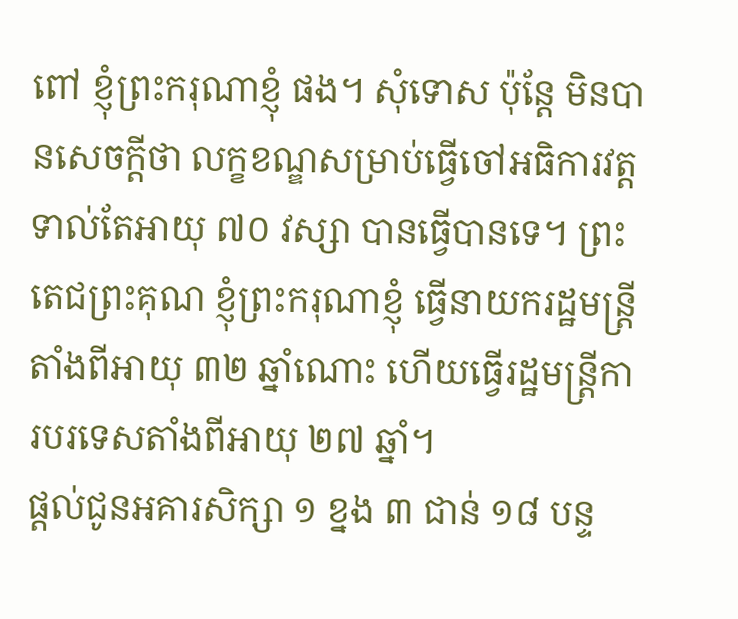ពៅ ខ្ញុំព្រះករុណាខ្ញុំ ផង។ សុំទោស ប៉ុន្តែ មិនបានសេចក្ដីថា លក្ខខណ្ឌសម្រាប់ធ្វើចៅអធិការវត្ត ទាល់តែអាយុ ៧០ វស្សា បានធ្វើបានទេ។ ព្រះតេជព្រះគុណ ខ្ញុំព្រះករុណាខ្ញុំ ធ្វើនាយករដ្ឋមន្រ្តីតាំងពីអាយុ ៣២ ឆ្នាំណោះ ហើយធ្វើរដ្ឋមន្រ្តីការបរទេសតាំងពីអាយុ ២៧ ឆ្នាំ។
ផ្តល់ជូនអគារសិក្សា ១ ខ្នង ៣ ជាន់ ១៨ បន្ទ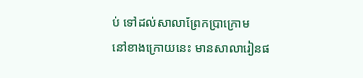ប់ ទៅដល់សាលាព្រែកប្រាក្រោម
នៅខាងក្រោយនេះ មានសាលារៀនផ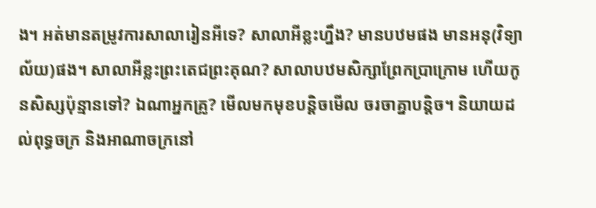ង។ អត់មានតម្រូវការសាលារៀនអីទេ? សាលាអីខ្លះហ្នឹង? មានបឋមផង មានអនុ(វិទ្យាល័យ)ផង។ សាលាអីខ្លះព្រះតេជព្រះគុណ? សាលាបឋមសិក្សាព្រែកប្រាក្រោម ហើយកូនសិស្សប៉ុន្មានទៅ? ឯណាអ្នកគ្រូ? មើលមកមុខបន្តិចមើល ចរចាគ្នាបន្តិច។ និយាយដល់ពុទ្ធចក្រ និងអាណាចក្រនៅ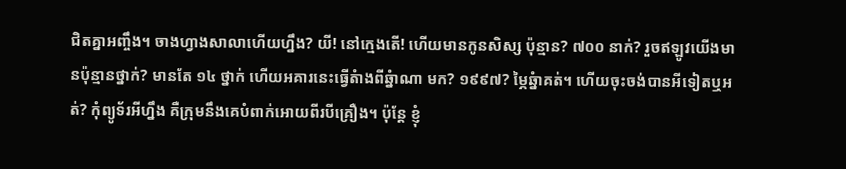ជិតគ្នាអញ្ចឹង។ ចាងហ្វាងសាលាហើយហ្នឹង? យី! នៅក្មេងតើ! ហើយមានកូនសិស្ស ប៉ុន្មាន? ៧០០ នាក់? រួចឥឡូវយើងមានប៉ុន្មានថ្នាក់? មានតែ ១៤ ថ្នាក់ ហើយអគារនេះធ្វើតំាងពីឆ្នំាណា មក? ១៩៩៧? ម្ភៃឆ្នំាគត់។ ហើយចុះចង់បានអីទៀតឬអត់? កុំព្យូទ័រអីហ្នឹង គឺក្រុមនឹងគេបំពាក់អោយពីរបីគ្រឿង។ ប៉ុន្តែ ខ្ញុំ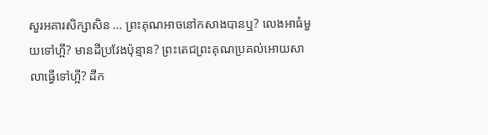សួរអគារសិក្សាសិន … ព្រះគុណអាចនៅកសាងបានឬ? លេងអាធំមួយទៅហី្អ? មានដីប្រវែងប៉ុន្មាន? ព្រះតេជព្រះគុណប្រគល់អោយសាលាធ្វើទៅហី្អ? ដីក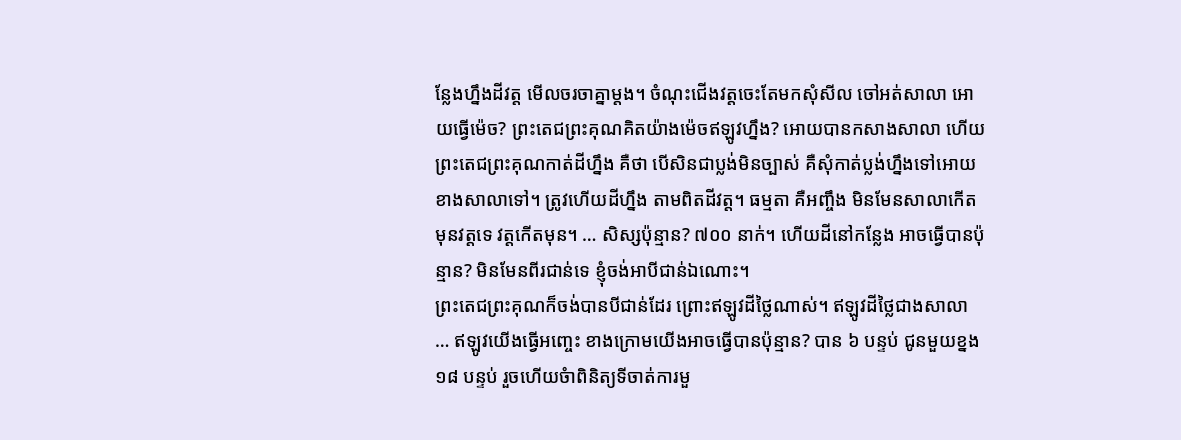ន្លែងហ្នឹងដីវត្ត មើលចរចាគ្នាម្តង។ ចំណុះជើងវត្តចេះតែមកសុំសីល ចៅអត់សាលា អោយធ្វើម៉េច? ព្រះតេជព្រះគុណគិតយ៉ាងម៉េចឥឡូវហ្នឹង? អោយបានកសាងសាលា ហើយព្រះតេជព្រះគុណកាត់ដីហ្នឹង គឺថា បើសិនជាប្លង់មិនច្បាស់ គឺសុំកាត់ប្លង់ហ្នឹងទៅអោយខាងសាលាទៅ។ ត្រូវហើយដីហ្នឹង តាមពិតដីវត្ត។ ធម្មតា គឺអញ្ចឹង មិនមែនសាលាកើតមុនវត្តទេ វត្តកើតមុន។ … សិស្សប៉ុន្មាន? ៧០០ នាក់។ ហើយដីនៅកន្លែង អាចធ្វើបានប៉ុន្មាន? មិនមែនពីរជាន់ទេ ខ្ញុំចង់អាបីជាន់ឯណោះ។
ព្រះតេជព្រះគុណក៏ចង់បានបីជាន់ដែរ ព្រោះឥឡូវដីថ្លៃណាស់។ ឥឡូវដីថ្លៃជាងសាលា … ឥឡូវយើងធ្វើអញ្ចេះ ខាងក្រោមយើងអាចធ្វើបានប៉ុន្មាន? បាន ៦ បន្ទប់ ជូនមួយខ្នង ១៨ បន្ទប់ រួចហើយចំាពិនិត្យទីចាត់ការមួ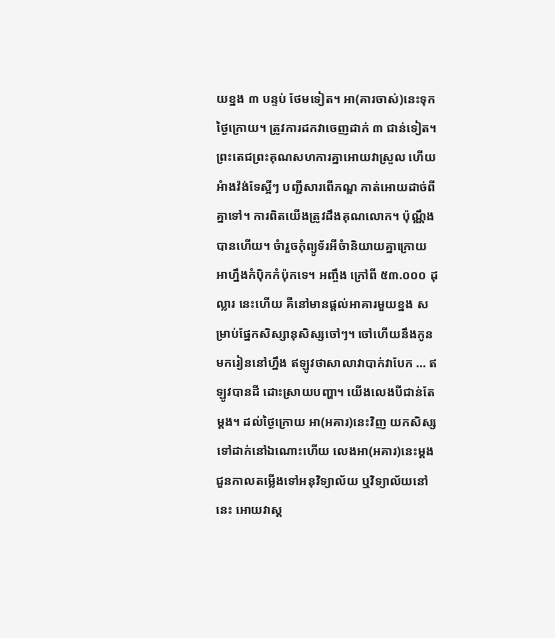យខ្នង ៣ បន្ទប់ ថែមទៀត។ អា(គារចាស់)នេះទុកថ្ងៃក្រោយ។ ត្រូវការដកវាចេញដាក់ ៣ ជាន់ទៀត។ ព្រះតេជព្រះគុណសហការគ្នាអោយវាស្រួល ហើយអំាងវ៉ង់ទែស្អីៗ បញ្ជីសារពើភណ្ឌ កាត់អោយដាច់ពីគ្នាទៅ។ ការពិតយើងត្រូវដឹងគុណលោក។ ប៉ុណ្ណឹងបានហើយ។ ចំារួចកុំព្យូទ័រអីចំានិយាយគ្នាក្រោយ អាហ្នឹងកំប៉ិកកំប៉ុកទេ។ អញ្ចឹង ក្រៅពី ៥៣.០០០ ដុល្លារ នេះហើយ គឺនៅមានផ្តល់អាគារមួយខ្នង សម្រាប់ផ្នែកសិស្សានុសិស្សចៅៗ។ ចៅហើយនឹងកូនមករៀននៅហ្នឹង ឥឡូវថាសាលាវាបាក់វាបែក … ឥឡូវបានដី ដោះស្រាយបញ្ហា។ យើងលេងបីជាន់តែម្តង។ ដល់ថ្ងៃក្រោយ អា(អគារ)នេះវិញ យកសិស្សទៅដាក់នៅឯណោះហើយ លេងអា(អគារ)នេះម្តង ជួនកាលតម្លើងទៅអនុវិទ្យាល័យ ឬវិទ្យាល័យនៅនេះ អោយវាស្ត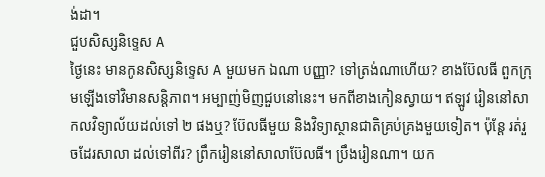ង់ដា។
ជួបសិស្សនិទ្ទេស A
ថ្ងៃនេះ មានកូនសិស្សនិទ្ទេស A មួយមក ឯណា បញ្ញា? ទៅត្រង់ណាហើយ? ខាងប៊ែលធី ពួកក្រុមឡើងទៅវិមានសន្តិភាព។ អម្បាញ់មិញជួបនៅនេះ។ មកពីខាងកៀនស្វាយ។ ឥឡូវ រៀននៅសាកលវិទ្យាល័យដល់ទៅ ២ ផងឬ? ប៊ែលធីមួយ និងវិទ្យាស្ថានជាតិគ្រប់គ្រងមួយទៀត។ ប៉ុន្តែ រត់រួចដែរសាលា ដល់ទៅពីរ? ព្រឹករៀននៅសាលាប៊ែលធី។ ប្រឹងរៀនណា។ យក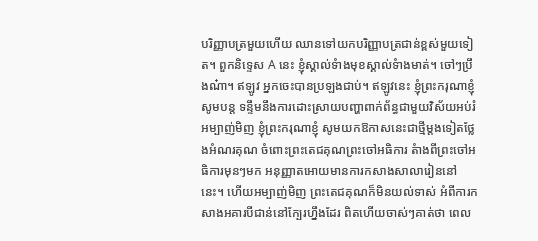បរិញ្ញាបត្រមួយហើយ ឈានទៅយកបរិញ្ញាបត្រជាន់ខ្ពស់មួយទៀត។ ពួកនិទ្ទេស A នេះ ខ្ញុំស្គាល់ទំាងមុខស្គាល់ទំាងមាត់។ ចៅៗប្រឹងណ៎ា។ ឥឡូវ អ្នកចេះបានប្រឡងជាប់។ ឥឡូវនេះ ខ្ញុំព្រះករុណាខ្ញុំ សូមបន្ត ទន្ទឹមនឹងការដោះស្រាយបញ្ហាពាក់ព័ន្ធជាមួយវិស័យអប់រំអម្បាញ់មិញ ខ្ញុំព្រះករុណាខ្ញុំ សូមយកឱកាសនេះជាថ្មីម្តងទៀតថ្លែងអំណរគុណ ចំពោះព្រះតេជគុណព្រះចៅអធិការ តំាងពីព្រះចៅអធិការមុនៗមក អនុញ្ញាតអោយមានការកសាងសាលារៀននៅ នេះ។ ហើយអម្បាញ់មិញ ព្រះតេជគុណក៏មិនយល់ទាស់ អំពីការកសាងអគារបីជាន់នៅក្បែរហ្នឹងដែរ ពិតហើយចាស់ៗគាត់ថា ពេល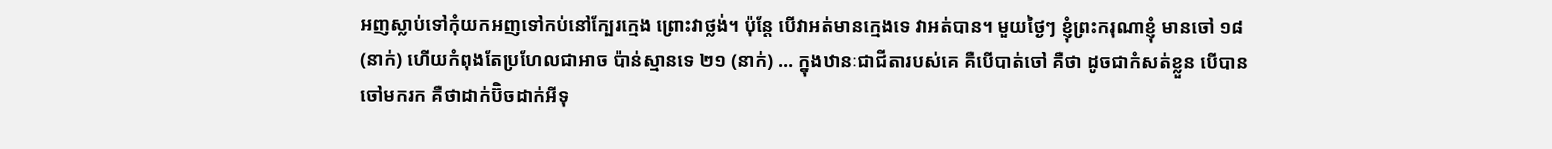អញស្លាប់ទៅកុំយកអញទៅកប់នៅក្បែរក្មេង ព្រោះវាថ្លង់។ ប៉ុន្តែ បើវាអត់មានក្មេងទេ វាអត់បាន។ មួយថ្ងៃៗ ខ្ញុំព្រះករុណាខ្ញុំ មានចៅ ១៨ (នាក់) ហើយកំពុងតែប្រហែលជាអាច ប៉ាន់ស្មានទេ ២១ (នាក់) … ក្នុងឋានៈជាជីតារបស់គេ គឺបើបាត់ចៅ គឺថា ដូចជាកំសត់ខ្លួន បើបានចៅមករក គឺថាដាក់ប៊ិចដាក់អីទុ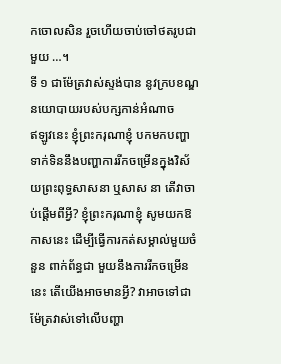កចោលសិន រួចហើយចាប់ចៅថតរូបជាមួយ …។
ទី ១ ជាម៉ែត្រវាស់ស្ទង់បាន នូវក្របខណ្ឌនយោបាយរបស់បក្សកាន់អំណាច
ឥឡូវនេះ ខ្ញុំព្រះករុណាខ្ញុំ បកមកបញ្ហាទាក់ទិននឹងបញ្ហាការរីកចម្រើនក្នុងវិស័យព្រះពុទ្ធសាសនា ឬសាស នា តើវាចាប់ផ្តើមពីអ្វី? ខ្ញុំព្រះករុណាខ្ញុំ សូមយកឱកាសនេះ ដើម្បីធ្វើការកត់សម្គាល់មួយចំនួន ពាក់ព័ន្ធជា មួយនឹងការរីកចម្រើននេះ តើយើងអាចមានអ្វី? វាអាចទៅជាម៉ែត្រវាស់ទៅលើបញ្ហា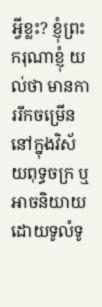អ្វីខ្លះ? ខ្ញុំព្រះករុណាខ្ញុំ យល់ថា មានការរីកចម្រើននៅក្នុងវិស័យពុទ្ធចក្រ ឬអាចនិយាយដោយទូលំទូ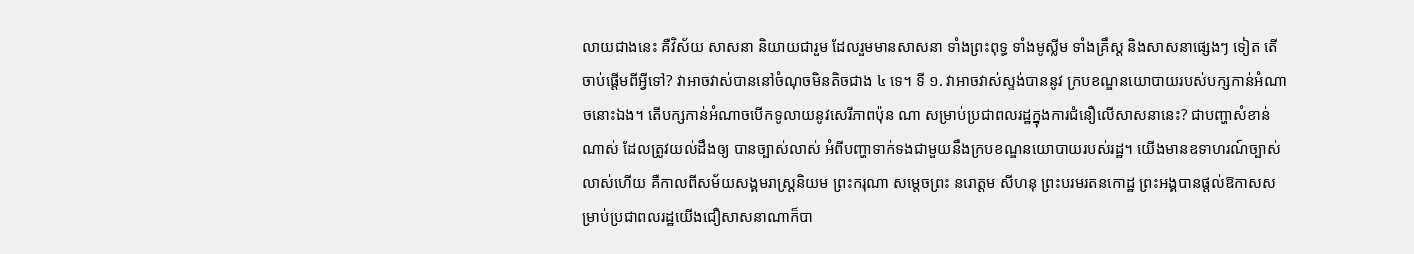លាយជាងនេះ គឺវិស័យ សាសនា និយាយជារួម ដែលរួមមានសាសនា ទាំងព្រះពុទ្ធ ទាំងមូស្លីម ទាំងគ្រឹស្ត និងសាសនាផ្សេងៗ ទៀត តើចាប់ផ្តើមពីអ្វីទៅ? វាអាចវាស់បាននៅចំណុចមិនតិចជាង ៤ ទេ។ ទី ១. វាអាចវាស់ស្ទង់បាននូវ ក្របខណ្ឌនយោបាយរបស់បក្សកាន់អំណាចនោះឯង។ តើបក្សកាន់អំណាចបើកទូលាយនូវសេរីភាពប៉ុន ណា សម្រាប់ប្រជាពលរដ្ឋក្នុងការជំនឿលើសាសនានេះ? ជាបញ្ហាសំខាន់ណាស់ ដែលត្រូវយល់ដឹងឲ្យ បានច្បាស់លាស់ អំពីបញ្ហាទាក់ទងជាមួយនឹងក្របខណ្ឌនយោបាយរបស់រដ្ឋ។ យើងមានឧទាហរណ៍ច្បាស់លាស់ហើយ គឺកាលពីសម័យសង្គមរាស្រ្តនិយម ព្រះករុណា សម្តេចព្រះ នរោត្តម សីហនុ ព្រះបរមរតនកោដ្ឋ ព្រះអង្គបានផ្តល់ឱកាសសម្រាប់ប្រជាពលរដ្ឋយើងជឿសាសនាណាក៏បា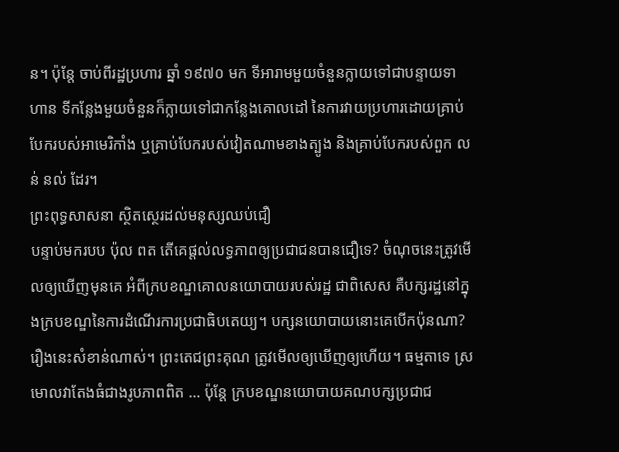ន។ ប៉ុន្តែ ចាប់ពីរដ្ឋប្រហារ ឆ្នាំ ១៩៧០ មក ទីអារាមមួយចំនួនក្លាយទៅជាបន្ទាយទាហាន ទីកន្លែងមួយចំនួនក៏ក្លាយទៅជាកន្លែងគោលដៅ នៃការវាយប្រហារដោយគ្រាប់បែករបស់អាមេរិកាំង ឬគ្រាប់បែករបស់វៀតណាមខាងត្បូង និងគ្រាប់បែករបស់ពួក លន់ នល់ ដែរ។
ព្រះពុទ្ធសាសនា ស្ថិតស្ថេរដល់មនុស្សឈប់ជឿ
បន្ទាប់មករបប ប៉ុល ពត តើគេផ្តល់លទ្ធភាពឲ្យប្រជាជនបានជឿទេ? ចំណុចនេះត្រូវមើលឲ្យឃើញមុនគេ អំពីក្របខណ្ឌគោលនយោបាយរបស់រដ្ឋ ជាពិសេស គឺបក្សរដ្ឋនៅក្នុងក្របខណ្ឌនៃការដំណើរការប្រជាធិបតេយ្យ។ បក្សនយោបាយនោះគេបើកប៉ុនណា? រឿងនេះសំខាន់ណាស់។ ព្រះតេជព្រះគុណ ត្រូវមើលឲ្យឃើញឲ្យហើយ។ ធម្មតាទេ ស្រមោលវាតែងធំជាងរូបភាពពិត … ប៉ុន្តែ ក្របខណ្ឌនយោបាយគណបក្សប្រជាជ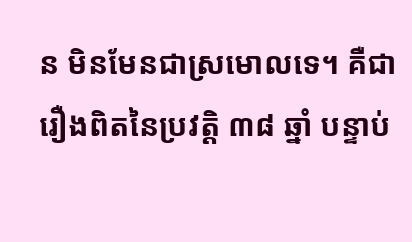ន មិនមែនជាស្រមោលទេ។ គឺជារឿងពិតនៃប្រវត្តិ ៣៨ ឆ្នាំ បន្ទាប់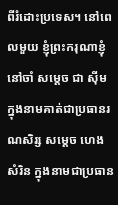ពីរំដោះប្រទេស។ នៅពេលមួយ ខ្ញុំព្រះករុណាខ្ញុំ នៅចាំ សម្តេច ជា ស៊ីម ក្នុងនាមគាត់ជាប្រធានរណសិរ្ស សម្តេច ហេង សំរិន ក្នុងនាមជាប្រធាន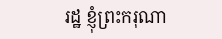រដ្ឋ ខ្ញុំព្រះករុណា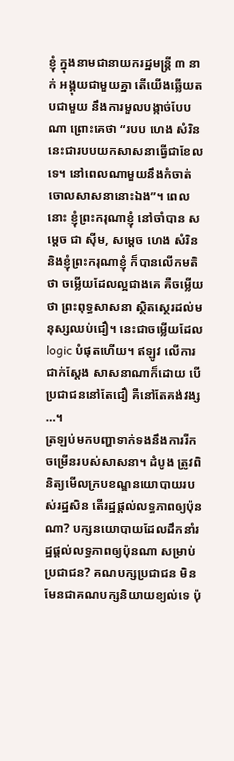ខ្ញុំ ក្នុងនាមជានាយករដ្ឋមន្រ្តី ៣ នាក់ អង្គុយជាមួយគ្នា តើយើងឆ្លើយតបជាមួយ នឹងការមួលបង្កាច់បែបណា ព្រោះគេថា “របប ហេង សំរិន នេះជារបបយកសាសនាធ្វើជាខែលទេ។ នៅពេលណាមួយនឹងកំចាត់ចោលសាសនានោះឯង”។ ពេលនោះ ខ្ញុំព្រះករុណាខ្ញុំ នៅចាំបាន សម្តេច ជា ស៊ីម, សម្តេច ហេង សំរិន និងខ្ញុំព្រះករុណាខ្ញុំ ក៏បានលើកមតិថា ចម្លើយដែលល្អជាងគេ គឺចម្លើយថា ព្រះពុទ្ធសាសនា ស្ថិតស្ថេរដល់មនុស្សឈប់ជឿ។ នេះជាចម្លើយដែល logic បំផុតហើយ។ ឥឡូវ លើការជាក់ស្តែង សាសនាណាក៏ដោយ បើប្រជាជននៅតែជឿ គឺនៅតែគង់វង្ស …។
ត្រឡប់មកបញ្ហាទាក់ទងនឹងការរីកចម្រើនរបស់សាសនា។ ដំបូង ត្រូវពិនិត្យមើលក្របខណ្ឌនយោបាយរបស់រដ្ឋសិន តើរដ្ឋផ្តល់លទ្ធភាពឲ្យប៉ុនណា? បក្សនយោបាយដែលដឹកនាំរដ្ឋផ្តល់លទ្ធភាពឲ្យប៉ុនណា សម្រាប់ប្រជាជន? គណបក្សប្រជាជន មិនមែនជាគណបក្សនិយាយខ្យល់ទេ ប៉ុ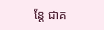ន្តែ ជាគ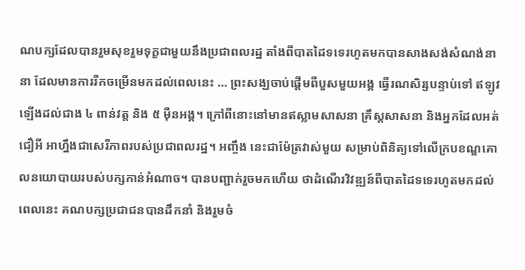ណបក្សដែលបានរួមសុខរួមទុក្ខជាមួយនឹងប្រជាពលរដ្ឋ តាំងពីបាតដៃទទេរហូតមកបានសាងសង់សំណង់នានា ដែលមានការរីកចម្រើនមកដល់ពេលនេះ … ព្រះសង្ឃចាប់ផ្តើមពីបួសមួយអង្គ ធ្វើរណសិរ្សបន្ទាប់ទៅ ឥឡូវឡើងដល់ជាង ៤ ពាន់វត្ត និង ៥ ម៉ឺនអង្គ។ ក្រៅពីនោះនៅមានឥស្លាមសាសនា គ្រឹស្តសាសនា និងអ្នកដែលអត់ជឿអី អាហ្នឹងជាសេរីភាពរបស់ប្រជាពលរដ្ឋ។ អញ្ចឹង នេះជាម៉ែត្រវាស់មួយ សម្រាប់ពិនិត្យទៅលើក្របខណ្ឌគោលនយោបាយរបស់បក្សកាន់អំណាច។ បានបញ្ជាក់រួចមកហើយ ថាដំណើរវិវឌ្ឍន៍ពីបាតដៃទទេរហូតមកដល់ពេលនេះ គណបក្សប្រជាជនបានដឹកនាំ និងរួមចំ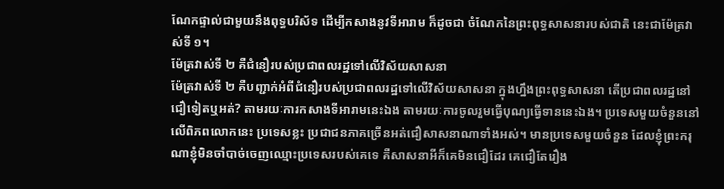ណែកផ្ទាល់ជាមួយនឹងពុទ្ធបរិស័ទ ដើម្បីកសាងនូវទីអារាម ក៏ដូចជា ចំណែកនៃព្រះពុទ្ធសាសនារបស់ជាតិ នេះជាម៉ែត្រវាស់ទី ១។
ម៉ែត្រវាស់ទី ២ គឺជំនឿរបស់ប្រជាពលរដ្ឋទៅលើវិស័យសាសនា
ម៉ែត្រវាស់ទី ២ គឺបញ្ជាក់អំពីជំនឿរបស់ប្រជាពលរដ្ឋទៅលើវិស័យសាសនា ក្នុងហ្នឹងព្រះពុទ្ធសាសនា តើប្រជាពលរដ្ឋនៅជឿទៀតឬអត់? តាមរយៈការកសាងទីអារាមនេះឯង តាមរយៈការចូលរួមធ្វើបុណ្យធ្វើទាននេះឯង។ ប្រទេសមួយចំនួននៅលើពិភពលោកនេះ ប្រទេសខ្លះ ប្រជាជនភាគច្រើនអត់ជឿសាសនាណាទាំងអស់។ មានប្រទេសមួយចំនួន ដែលខ្ញុំព្រះករុណាខ្ញុំមិនចាំបាច់ចេញឈ្មោះប្រទេសរបស់គេទេ គឺសាសនាអីក៏គេមិនជឿដែរ គេជឿតែរឿង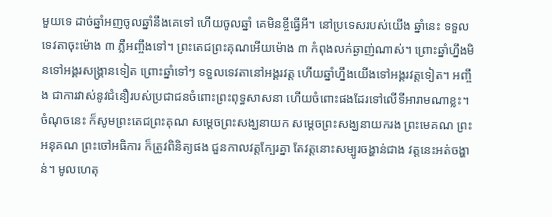មួយទេ ដាច់ឆ្នាំអញចូលឆ្នាំនឹងគេទៅ ហើយចូលឆ្នាំ គេមិនខ្ចីធ្វើអី។ នៅប្រទេសរបស់យើង ឆ្នាំនេះ ទទួលទេវតាចុះម៉ោង ៣ ភ្លឺអញ្ចឹងទៅ។ ព្រះតេជព្រះគុណអើយម៉ោង ៣ កំពុងលក់ឆ្ងាញ់ណាស់។ ព្រោះឆ្នាំហ្នឹងមិនទៅអង្គរសង្គ្រានទៀត ព្រោះឆ្នាំទៅៗ ទទួលទេវតានៅអង្គរវត្ត ហើយឆ្នាំហ្នឹងយើងទៅអង្គរវត្តទៀត។ អញ្ចឹង ជាការវាស់នូវជំនឿរបស់ប្រជាជនចំពោះព្រះពុទ្ធសាសនា ហើយចំពោះផងដែរទៅលើទីអារាមណាខ្លះ។ ចំណុចនេះ ក៏សូមព្រះតេជព្រះគុណ សម្តេចព្រះសង្ឃនាយក សម្តេចព្រះសង្ឃនាយករង ព្រះមេគណ ព្រះអនុគណ ព្រះចៅអធិការ ក៏ត្រូវពិនិត្យផង ជួនកាលវត្តក្បែរគ្នា តែវត្តនោះសម្បូរចង្ហាន់ជាង វត្តនេះអត់ចង្ហាន់។ មូលហេតុ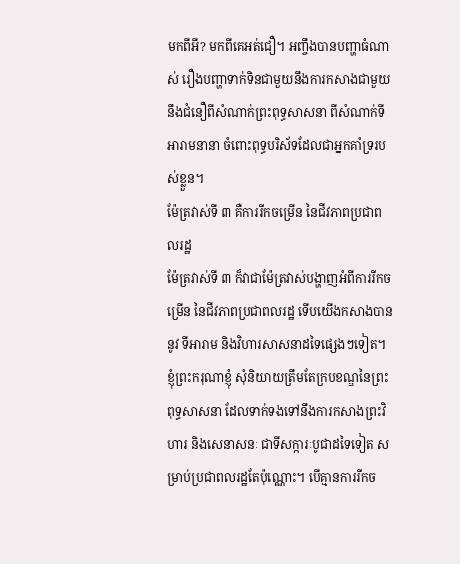មកពីអី? មកពីគេអត់ជឿ។ អញ្ចឹងបានបញ្ហាធំណាស់ រឿងបញ្ហាទាក់ទិនជាមួយនឹងការកសាងជាមួយនឹងជំនឿពីសំណាក់ព្រះពុទ្ធសាសនា ពីសំណាក់ទីអារាមនានា ចំពោះពុទ្ធបរិស័ទដែលជាអ្នកគាំទ្ររបស់ខ្លួន។
ម៉ែត្រវាស់ទី ៣ គឺការរីកចម្រើន នៃជីវភាពប្រជាពលរដ្ឋ
ម៉ែត្រវាស់ទី ៣ ក៏វាជាម៉ែត្រវាស់បង្ហាញអំពីការរីកចម្រើន នៃជីវភាពប្រជាពលរដ្ឋ ទើបយើងកសាងបាននូវ ទីអារាម និងវិហារសាសនាដទៃផ្សេងៗទៀត។ ខ្ញុំព្រះករុណាខ្ញុំ សុំនិយាយត្រឹមតែក្របខណ្ឌនៃព្រះពុទ្ធសាសនា ដែលទាក់ទងទៅនឹងការកសាងព្រះវិហារ និងសេនាសនៈ ជាទីសក្ការៈបូជាដទៃទៀត សម្រាប់ប្រជាពលរដ្ឋតែប៉ុណ្ណោះ។ បើគ្មានការរីកច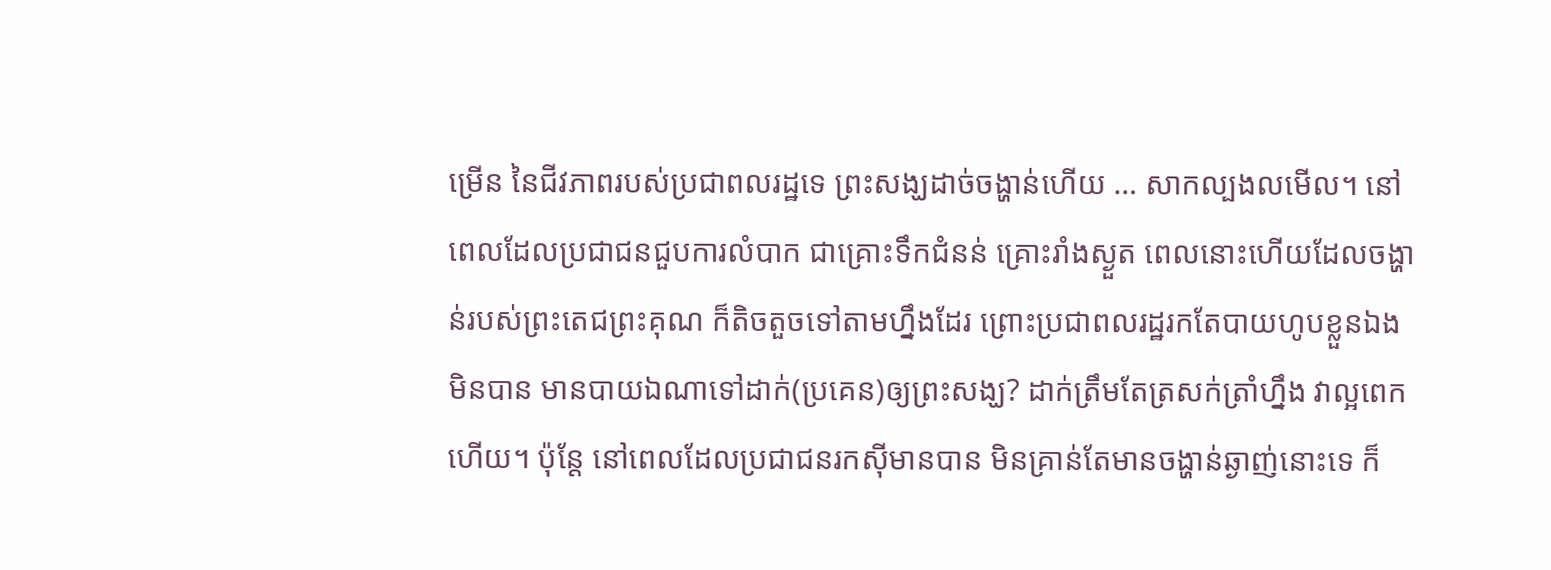ម្រើន នៃជីវភាពរបស់ប្រជាពលរដ្ឋទេ ព្រះសង្ឃដាច់ចង្ហាន់ហើយ … សាកល្បងលមើល។ នៅពេលដែលប្រជាជនជួបការលំបាក ជាគ្រោះទឹកជំនន់ គ្រោះរាំងស្ងួត ពេលនោះហើយដែលចង្ហាន់របស់ព្រះតេជព្រះគុណ ក៏តិចតួចទៅតាមហ្នឹងដែរ ព្រោះប្រជាពលរដ្ឋរកតែបាយហូបខ្លួនឯងមិនបាន មានបាយឯណាទៅដាក់(ប្រគេន)ឲ្យព្រះសង្ឃ? ដាក់ត្រឹមតែត្រសក់ត្រាំហ្នឹង វាល្អពេកហើយ។ ប៉ុន្តែ នៅពេលដែលប្រជាជនរកស៊ីមានបាន មិនគ្រាន់តែមានចង្ហាន់ឆ្ងាញ់នោះទេ ក៏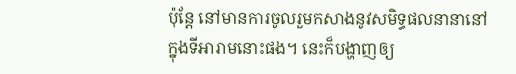ប៉ុន្តែ នៅមានការចូលរួមកសាងនូវសមិទ្ធផលនានានៅក្នុងទីអារាមនោះផង។ នេះក៏បង្ហាញឲ្យ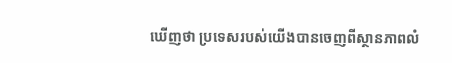ឃើញថា ប្រទេសរបស់យើងបានចេញពីស្ថានភាពលំ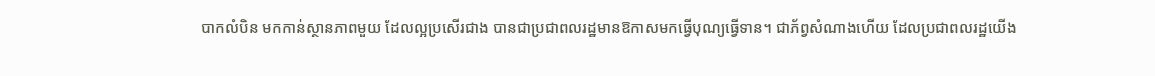បាកលំបិន មកកាន់ស្ថានភាពមួយ ដែលល្អប្រសើរជាង បានជាប្រជាពលរដ្ឋមានឱកាសមកធ្វើបុណ្យធ្វើទាន។ ជាភ័ព្វសំណាងហើយ ដែលប្រជាពលរដ្ឋយើង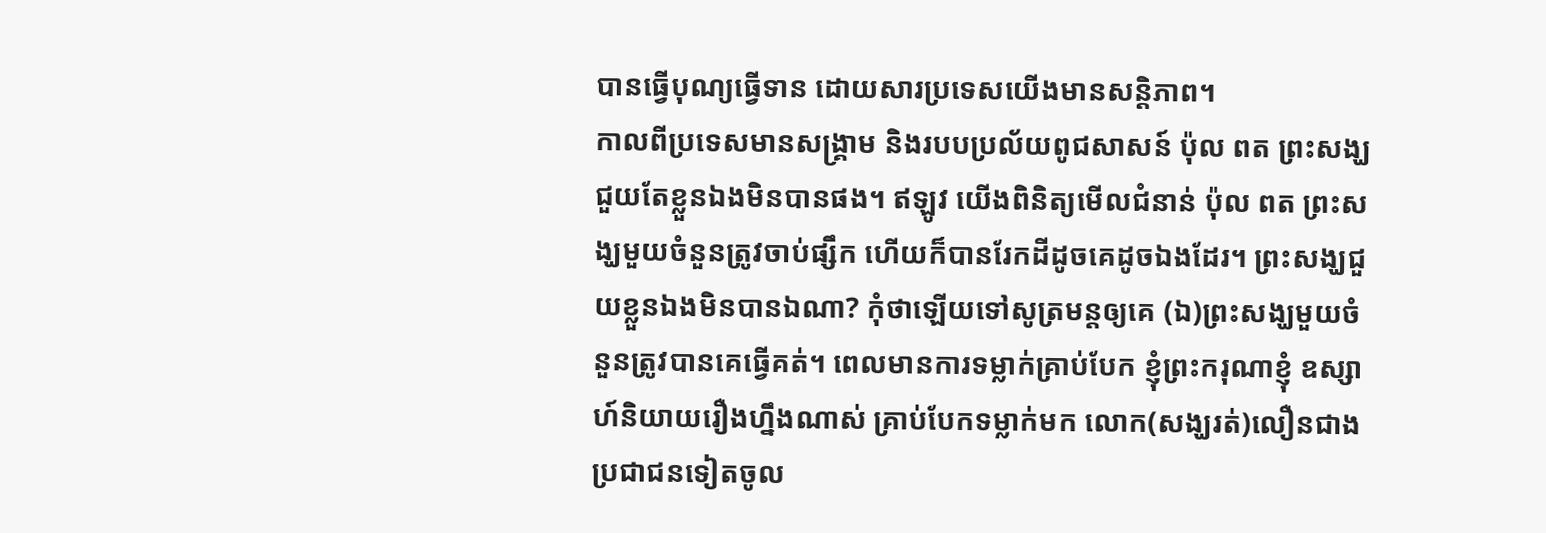បានធ្វើបុណ្យធ្វើទាន ដោយសារប្រទេសយើងមានសន្តិភាព។
កាលពីប្រទេសមានសង្រ្គាម និងរបបប្រល័យពូជសាសន៍ ប៉ុល ពត ព្រះសង្ឃជួយតែខ្លួនឯងមិនបានផង។ ឥឡូវ យើងពិនិត្យមើលជំនាន់ ប៉ុល ពត ព្រះសង្ឃមួយចំនួនត្រូវចាប់ផ្សឹក ហើយក៏បានរែកដីដូចគេដូចឯងដែរ។ ព្រះសង្ឃជួយខ្លួនឯងមិនបានឯណា? កុំថាឡើយទៅសូត្រមន្តឲ្យគេ (ឯ)ព្រះសង្ឃមួយចំនួនត្រូវបានគេធ្វើគត់។ ពេលមានការទម្លាក់គ្រាប់បែក ខ្ញុំព្រះករុណាខ្ញុំ ឧស្សាហ៍និយាយរឿងហ្នឹងណាស់ គ្រាប់បែកទម្លាក់មក លោក(សង្ឃរត់)លឿនជាងប្រជាជនទៀតចូល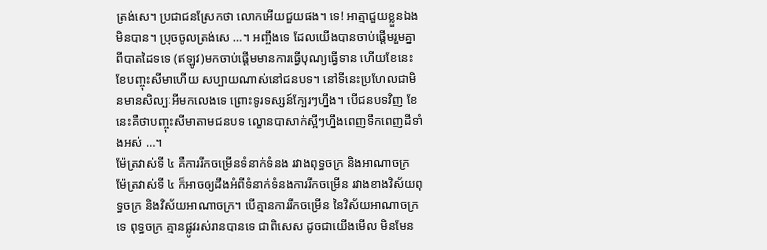ត្រង់សេ។ ប្រជាជនស្រែកថា លោកអើយជួយផង។ ទេ! អាត្មាជួយខ្លួនឯងមិនបាន។ ប្រុចចូលត្រង់សេ …។ អញ្ចឹងទេ ដែលយើងបានចាប់ផ្តើមរួមគ្នាពីបាតដៃទទេ (ឥឡូវ)មកចាប់ផ្តើមមានការធ្វើបុណ្យធ្វើទាន ហើយខែនេះខែបញ្ចុះសីមាហើយ សប្បាយណាស់នៅជនបទ។ នៅទីនេះប្រហែលជាមិនមានសិល្បៈអីមកលេងទេ ព្រោះទូរទស្សន៍ក្បែរៗហ្នឹង។ បើជនបទវិញ ខែនេះគឺថាបញ្ចុះសីមាតាមជនបទ ល្ខោនបាសាក់ស្អីៗហ្នឹងពេញទឹកពេញដីទាំងអស់ …។
ម៉ែត្រវាស់ទី ៤ គឺការរីកចម្រើនទំនាក់ទំនង រវាងពុទ្ធចក្រ និងអាណាចក្រ
ម៉ែត្រវាស់ទី ៤ ក៏អាចឲ្យដឹងអំពីទំនាក់ទំនងការរីកចម្រើន រវាងខាងវិស័យពុទ្ធចក្រ និងវិស័យអាណាចក្រ។ បើគ្មានការរីកចម្រើន នៃវិស័យអាណាចក្រទេ ពុទ្ធចក្រ គ្មានផ្លូវរស់រានបានទេ ជាពិសេស ដូចជាយើងមើល មិនមែន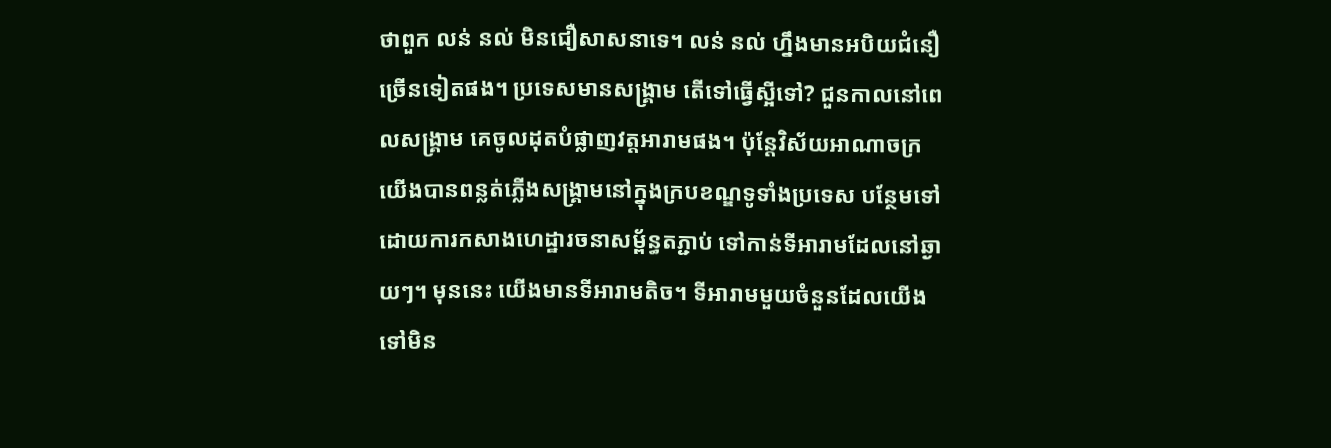ថាពួក លន់ នល់ មិនជឿសាសនាទេ។ លន់ នល់ ហ្នឹងមានអបិយជំនឿច្រើនទៀតផង។ ប្រទេសមានសង្រ្គាម តើទៅធ្វើស្អីទៅ? ជួនកាលនៅពេលសង្គ្រាម គេចូលដុតបំផ្លាញវត្តអារាមផង។ ប៉ុន្តែវិស័យអាណាចក្រ យើងបានពន្លត់ភ្លើងសង្គ្រាមនៅក្នុងក្របខណ្ឌទូទាំងប្រទេស បន្ថែមទៅដោយការកសាងហេដ្ឋារចនាសម្ព័ន្ធតភ្ជាប់ ទៅកាន់ទីអារាមដែលនៅឆ្ងាយៗ។ មុននេះ យើងមានទីអារាមតិច។ ទីអារាមមួយចំនួនដែលយើងទៅមិន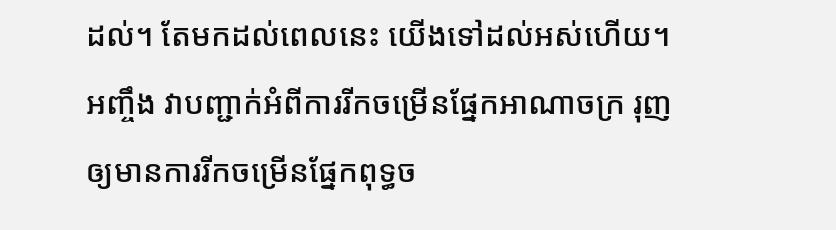ដល់។ តែមកដល់ពេលនេះ យើងទៅដល់អស់ហើយ។ អញ្ចឹង វាបញ្ជាក់អំពីការរីកចម្រើនផ្នែកអាណាចក្រ រុញឲ្យមានការរីកចម្រើនផ្នែកពុទ្ធច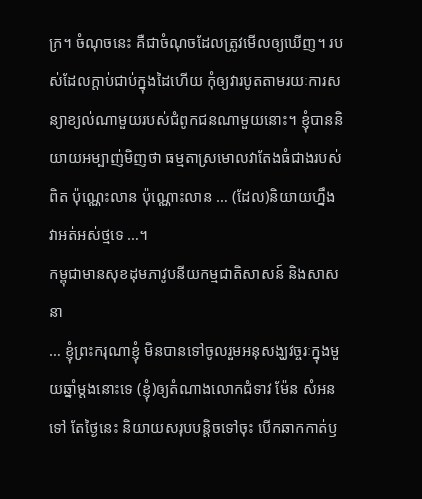ក្រ។ ចំណុចនេះ គឺជាចំណុចដែលត្រូវមើលឲ្យឃើញ។ របស់ដែលក្តាប់ជាប់ក្នុងដៃហើយ កុំឲ្យវារបូតតាមរយៈការសន្យាខ្យល់ណាមួយរបស់ជំពូកជនណាមួយនោះ។ ខ្ញុំបាននិយាយអម្បាញ់មិញថា ធម្មតាស្រមោលវាតែងធំជាងរបស់ពិត ប៉ុណ្ណេះលាន ប៉ុណ្ណោះលាន … (ដែល)និយាយហ្នឹងវាអត់អស់ថ្មទេ …។
កម្ពុជាមានសុខដុមភាវូបនីយកម្មជាតិសាសន៍ និងសាសនា
… ខ្ញុំព្រះករុណាខ្ញុំ មិនបានទៅចូលរួមអនុសង្ឃវច្ចរៈក្នុងមួយឆ្នាំម្តងនោះទេ (ខ្ញុំ)ឲ្យតំណាងលោកជំទាវ ម៉ែន សំអន ទៅ តែថ្ងៃនេះ និយាយសរុបបន្តិចទៅចុះ បើកឆាកកាត់ឫ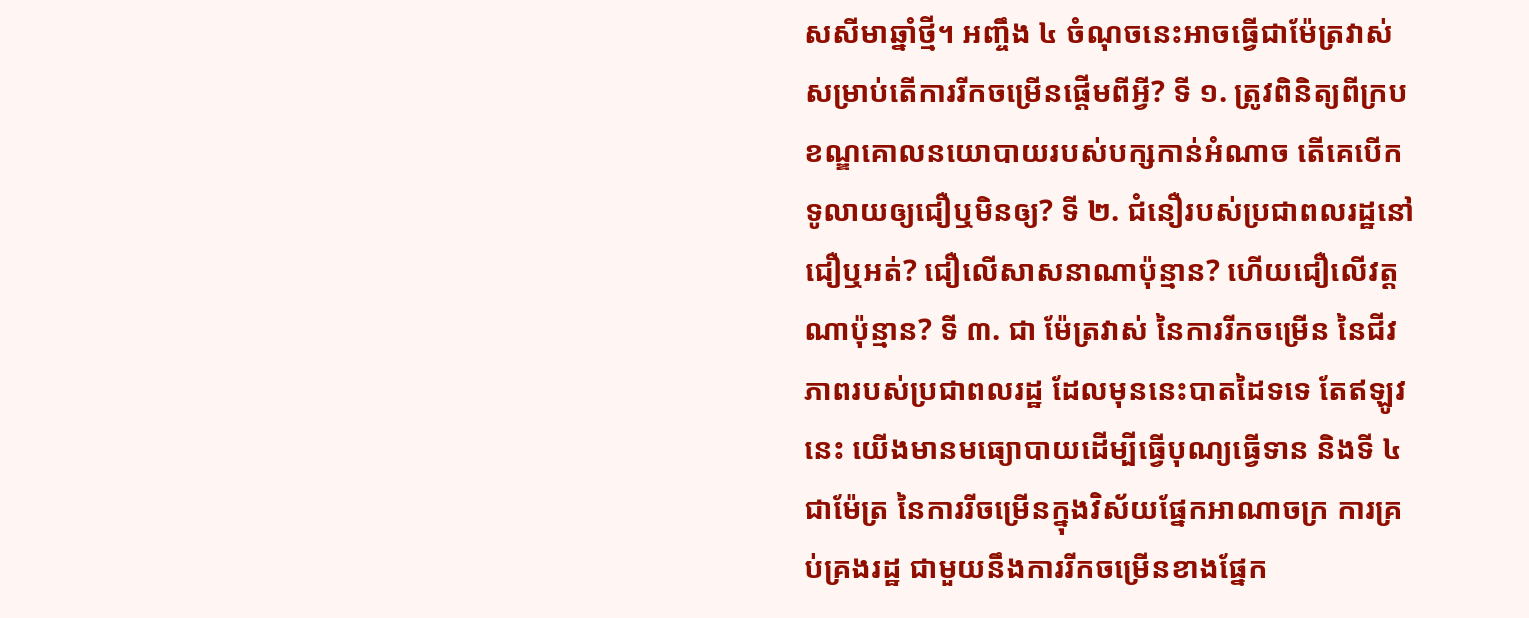សសីមាឆ្នាំថ្មី។ អញ្ចឹង ៤ ចំណុចនេះអាចធ្វើជាម៉ែត្រវាស់សម្រាប់តើការរីកចម្រើនផ្តើមពីអ្វី? ទី ១. ត្រូវពិនិត្យពីក្របខណ្ឌគោលនយោបាយរបស់បក្សកាន់អំណាច តើគេបើកទូលាយឲ្យជឿឬមិនឲ្យ? ទី ២. ជំនឿរបស់ប្រជាពលរដ្ឋនៅជឿឬអត់? ជឿលើសាសនាណាប៉ុន្មាន? ហើយជឿលើវត្តណាប៉ុន្មាន? ទី ៣. ជា ម៉ែត្រវាស់ នៃការរីកចម្រើន នៃជីវភាពរបស់ប្រជាពលរដ្ឋ ដែលមុននេះបាតដៃទទេ តែឥឡូវនេះ យើងមានមធ្យោបាយដើម្បីធ្វើបុណ្យធ្វើទាន និងទី ៤ ជាម៉ែត្រ នៃការរីចម្រើនក្នុងវិស័យផ្នែកអាណាចក្រ ការគ្រប់គ្រងរដ្ឋ ជាមួយនឹងការរីកចម្រើនខាងផ្នែក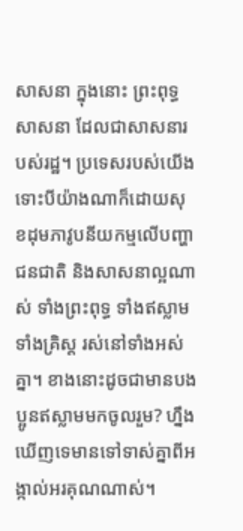សាសនា ក្នុងនោះ ព្រះពុទ្ធសាសនា ដែលជាសាសនារបស់រដ្ឋ។ ប្រទេសរបស់យើង ទោះបីយ៉ាងណាក៏ដោយសុខដុមភាវូបនីយកម្មលើបញ្ហាជនជាតិ និងសាសនាល្អណាស់ ទាំងព្រះពុទ្ធ ទាំងឥស្លាម ទាំងគ្រិស្ត រស់នៅទាំងអស់គ្នា។ ខាងនោះដូចជាមានបងប្អូនឥស្លាមមកចូលរួម? ហ្នឹងឃើញទេមានទៅទាស់គ្នាពីអង្កាល់អរគុណណាស់។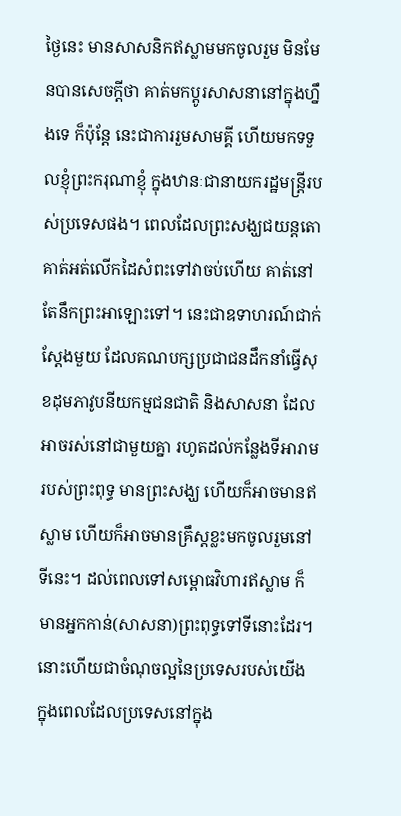ថ្ងៃនេះ មានសាសនិកឥស្លាមមកចូលរួម មិនមែនបានសេចក្តីថា គាត់មកប្តូរសាសនានៅក្នុងហ្នឹងទេ ក៏ប៉ុន្តែ នេះជាការរួមសាមគ្គី ហើយមកទទួលខ្ញុំព្រះករុណាខ្ញុំ ក្នុងឋានៈជានាយករដ្ឋមន្ត្រីរបស់ប្រទេសផង។ ពេលដែលព្រះសង្ឃជយន្តតោ គាត់អត់លើកដៃសំពះទៅវាចប់ហើយ គាត់នៅតែនឹកព្រះអាឡោះទៅ។ នេះជាឧទាហរណ៍ជាក់ស្តែងមួយ ដែលគណបក្សប្រជាជនដឹកនាំធ្វើសុខដុមភាវូបនីយកម្មជនជាតិ និងសាសនា ដែលអាចរស់នៅជាមួយគ្នា រហូតដល់កន្លែងទីអារាមរបស់ព្រះពុទ្ធ មានព្រះសង្ឃ ហើយក៏អាចមានឥស្លាម ហើយក៏អាចមានគ្រឹស្តខ្លះមកចូលរួមនៅទីនេះ។ ដល់ពេលទៅសម្ពោធវិហារឥស្លាម ក៏មានអ្នកកាន់(សាសនា)ព្រះពុទ្ធទៅទីនោះដែរ។ នោះហើយជាចំណុចល្អនៃប្រទេសរបស់យើង ក្នុងពេលដែលប្រទេសនៅក្នុង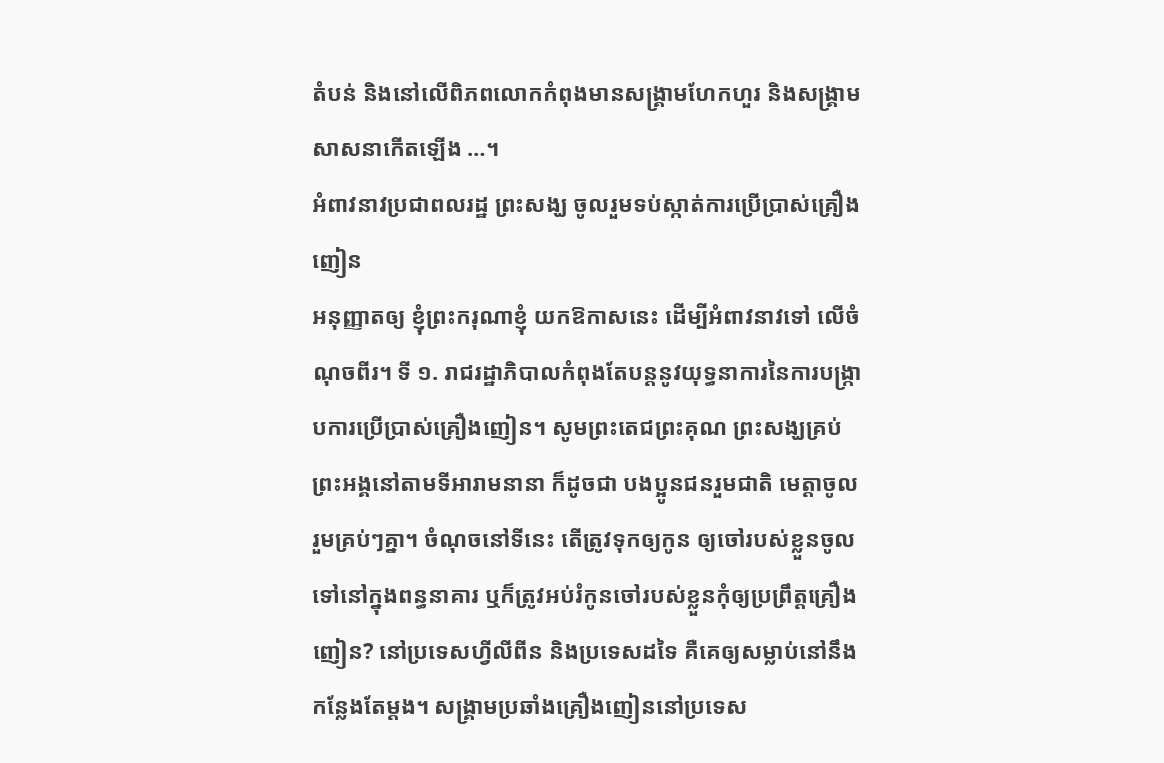តំបន់ និងនៅលើពិភពលោកកំពុងមានសង្គ្រាមហែកហួរ និងសង្គ្រាមសាសនាកើតឡើង …។
អំពាវនាវប្រជាពលរដ្ឋ ព្រះសង្ឃ ចូលរួមទប់ស្កាត់ការប្រើប្រាស់គ្រឿងញៀន
អនុញ្ញាតឲ្យ ខ្ញុំព្រះករុណាខ្ញុំ យកឱកាសនេះ ដើម្បីអំពាវនាវទៅ លើចំណុចពីរ។ ទី ១. រាជរដ្ឋាភិបាលកំពុងតែបន្តនូវយុទ្ធនាការនៃការបង្រ្កាបការប្រើប្រាស់គ្រឿងញៀន។ សូមព្រះតេជព្រះគុណ ព្រះសង្ឃគ្រប់ព្រះអង្គនៅតាមទីអារាមនានា ក៏ដូចជា បងប្អូនជនរួមជាតិ មេត្តាចូលរួមគ្រប់ៗគ្នា។ ចំណុចនៅទីនេះ តើត្រូវទុកឲ្យកូន ឲ្យចៅរបស់ខ្លួនចូលទៅនៅក្នុងពន្ធនាគារ ឬក៏ត្រូវអប់រំកូនចៅរបស់ខ្លួនកុំឲ្យប្រព្រឹត្តគ្រឿងញៀន? នៅប្រទេសហ្វីលីពីន និងប្រទេសដទៃ គឺគេឲ្យសម្លាប់នៅនឹងកន្លែងតែម្តង។ សង្គ្រាមប្រឆាំងគ្រឿងញៀននៅប្រទេស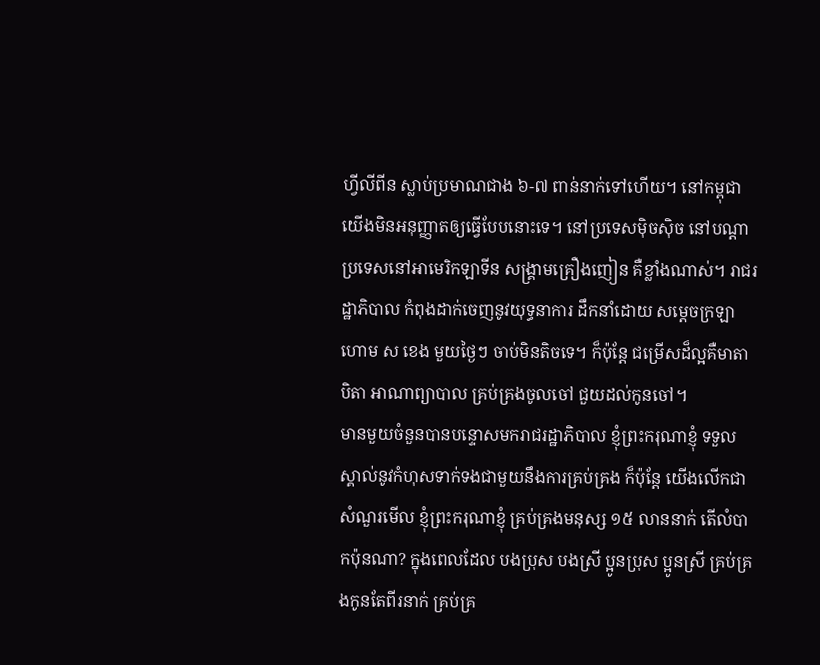ហ្វីលីពីន ស្លាប់ប្រមាណជាង ៦-៧ ពាន់នាក់ទៅហើយ។ នៅកម្ពុជាយើងមិនអនុញ្ញាតឲ្យធ្វើបែបនោះទេ។ នៅប្រទេសម៉ិចស៊ិច នៅបណ្តាប្រទេសនៅអាមេរិកឡាទីន សង្គ្រាមគ្រឿងញៀន គឺខ្លាំងណាស់។ រាជរដ្ឋាភិបាល កំពុងដាក់ចេញនូវយុទ្ធនាការ ដឹកនាំដោយ សម្តេចក្រឡាហោម ស ខេង មួយថ្ងៃៗ ចាប់មិនតិចទេ។ ក៏ប៉ុន្តែ ជម្រើសដ៏ល្អគឺមាតាបិតា អាណាព្យាបាល គ្រប់គ្រងចូលចៅ ជួយដល់កូនចៅ។
មានមួយចំនួនបានបន្ទោសមករាជរដ្ឋាភិបាល ខ្ញុំព្រះករុណាខ្ញុំ ទទួលស្គាល់នូវកំហុសទាក់ទងជាមួយនឹងការគ្រប់គ្រង ក៏ប៉ុន្តែ យើងលើកជាសំណួរមើល ខ្ញុំព្រះករុណាខ្ញុំ គ្រប់គ្រងមនុស្ស ១៥ លាននាក់ តើលំបាកប៉ុនណា? ក្នុងពេលដែល បងប្រុស បងស្រី ប្អូនប្រុស ប្អូនស្រី គ្រប់គ្រងកូនតែពីរនាក់ គ្រប់គ្រ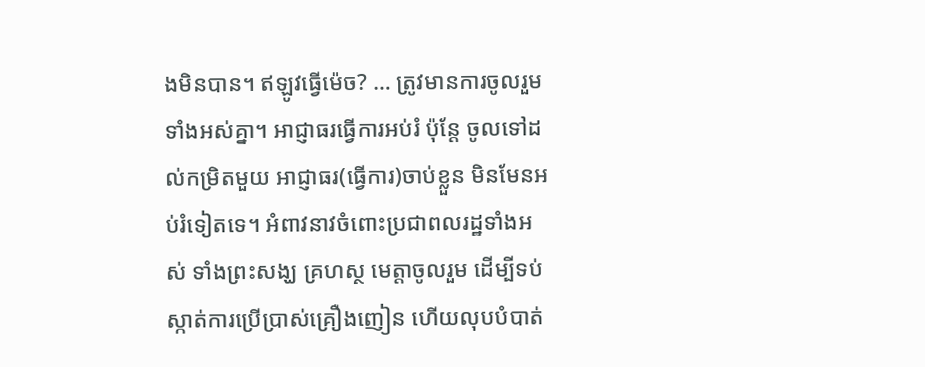ងមិនបាន។ ឥឡូវធ្វើម៉េច? … ត្រូវមានការចូលរួមទាំងអស់គ្នា។ អាជ្ញាធរធ្វើការអប់រំ ប៉ុន្តែ ចូលទៅដល់កម្រិតមួយ អាជ្ញាធរ(ធ្វើការ)ចាប់ខ្លួន មិនមែនអប់រំទៀតទេ។ អំពាវនាវចំពោះប្រជាពលរដ្ឋទាំងអស់ ទាំងព្រះសង្ឃ គ្រហស្ថ មេត្តាចូលរួម ដើម្បីទប់ស្កាត់ការប្រើប្រាស់គ្រឿងញៀន ហើយលុបបំបាត់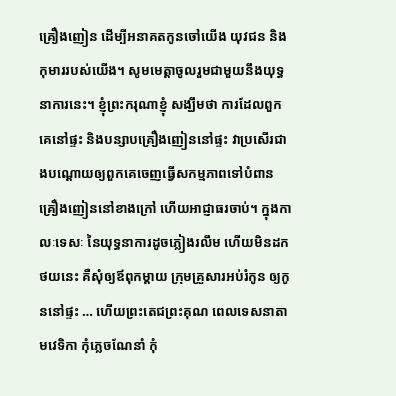គ្រឿងញៀន ដើម្បីអនាគតកូនចៅយើង យុវជន និងកុមាររបស់យើង។ សូមមេត្តាចូលរួមជាមួយនឹងយុទ្ធនាការនេះ។ ខ្ញុំព្រះករុណាខ្ញុំ សង្ឃឹមថា ការដែលពួកគេនៅផ្ទះ និងបន្សាបគ្រឿងញៀននៅផ្ទះ វាប្រសើរជាងបណ្តោយឲ្យពួកគេចេញធ្វើសកម្មភាពទៅបំពានគ្រឿងញៀននៅខាងក្រៅ ហើយអាជ្ញាធរចាប់។ ក្នុងកាលៈទេសៈ នៃយុទ្ធនាការដូចភ្លៀងរលឹម ហើយមិនដកថយនេះ គឺសុំឲ្យឪពុកម្តាយ ក្រុមគ្រួសារអប់រំកូន ឲ្យកូននៅផ្ទះ … ហើយព្រះតេជព្រះគុណ ពេលទេសនាតាមវេទិកា កុំភ្លេចណែនាំ កុំ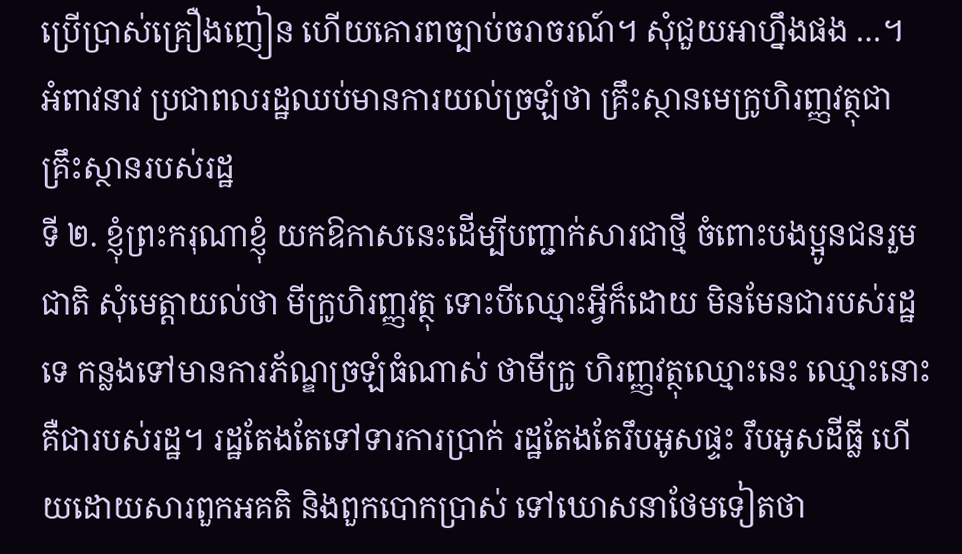ប្រើប្រាស់គ្រឿងញៀន ហើយគោរពច្បាប់ចរាចរណ៍។ សុំជួយអាហ្នឹងផង …។
អំពាវនាវ ប្រជាពលរដ្ឋឈប់មានការយល់ច្រឡំថា គ្រឹះស្ថានមេក្រូហិរញ្ញវត្ថុជាគ្រឹះស្ថានរបស់រដ្ឋ
ទី ២. ខ្ញុំព្រះករុណាខ្ញុំ យកឱកាសនេះដើម្បីបញ្ជាក់សារជាថ្មី ចំពោះបងប្អូនជនរួមជាតិ សុំមេត្តាយល់ថា មីក្រូហិរញ្ញវត្ថុ ទោះបីឈ្មោះអ្វីក៏ដោយ មិនមែនជារបស់រដ្ឋទេ កន្លងទៅមានការភ័ណ្ឌច្រឡំធំណាស់ ថាមីក្រូ ហិរញ្ញវត្ថុឈ្មោះនេះ ឈ្មោះនោះ គឺជារបស់រដ្ឋ។ រដ្ឋតែងតែទៅទារការប្រាក់ រដ្ឋតែងតែរឹបអូសផ្ទះ រឹបអូសដីធ្លី ហើយដោយសារពួកអគតិ និងពួកបោកប្រាស់ ទៅឃោសនាថែមទៀតថា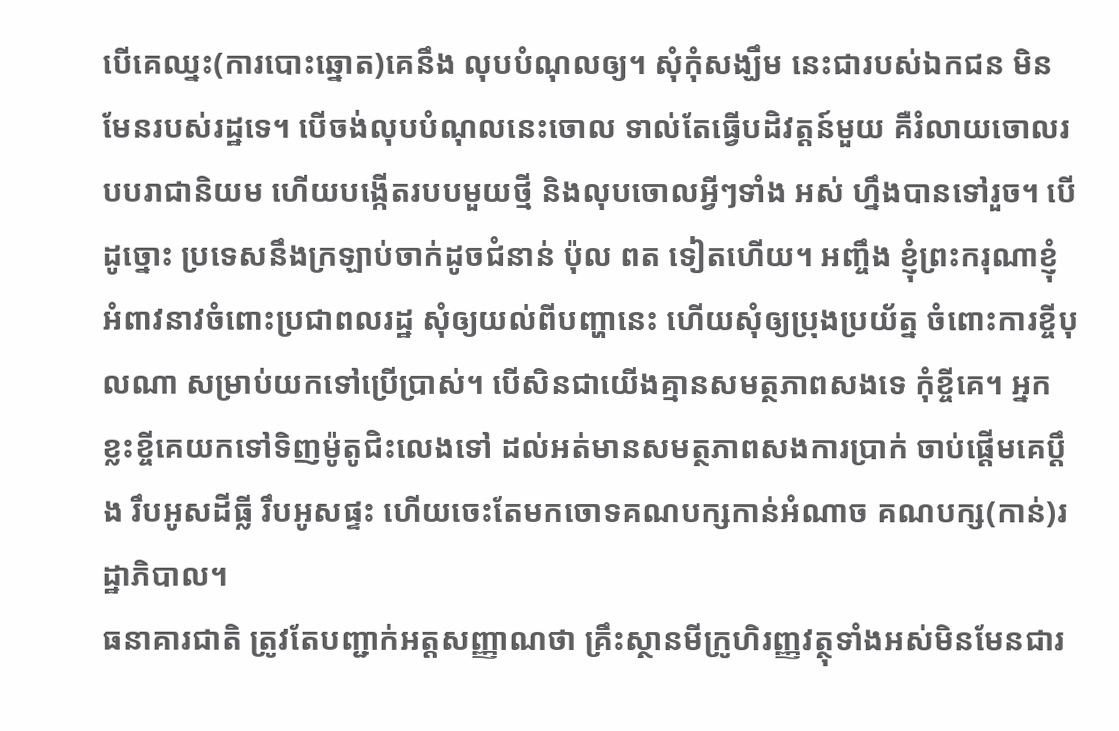បើគេឈ្នះ(ការបោះឆ្នោត)គេនឹង លុបបំណុលឲ្យ។ សុំកុំសង្ឃឹម នេះជារបស់ឯកជន មិនមែនរបស់រដ្ឋទេ។ បើចង់លុបបំណុលនេះចោល ទាល់តែធ្វើបដិវត្តន៍មួយ គឺរំលាយចោលរបបរាជានិយម ហើយបង្កើតរបបមួយថ្មី និងលុបចោលអ្វីៗទាំង អស់ ហ្នឹងបានទៅរួច។ បើដូច្នោះ ប្រទេសនឹងក្រឡាប់ចាក់ដូចជំនាន់ ប៉ុល ពត ទៀតហើយ។ អញ្ចឹង ខ្ញុំព្រះករុណាខ្ញុំ អំពាវនាវចំពោះប្រជាពលរដ្ឋ សុំឲ្យយល់ពីបញ្ហានេះ ហើយសុំឲ្យប្រុងប្រយ័ត្ន ចំពោះការខ្ចីបុលណា សម្រាប់យកទៅប្រើប្រាស់។ បើសិនជាយើងគ្មានសមត្ថភាពសងទេ កុំខ្ចីគេ។ អ្នកខ្លះខ្ចីគេយកទៅទិញម៉ូតូជិះលេងទៅ ដល់អត់មានសមត្ថភាពសងការប្រាក់ ចាប់ផ្តើមគេប្តឹង រឹបអូសដីធ្លី រឹបអូសផ្ទះ ហើយចេះតែមកចោទគណបក្សកាន់អំណាច គណបក្ស(កាន់)រដ្ឋាភិបាល។
ធនាគារជាតិ ត្រូវតែបញ្ជាក់អត្តសញ្ញាណថា គ្រឹះស្ថានមីក្រូហិរញ្ញវត្ថុទាំងអស់មិនមែនជារ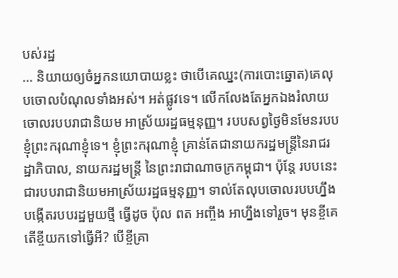បស់រដ្ឋ
… និយាយឲ្យចំអ្នកនយោបាយខ្លះ ថាបើគេឈ្នះ(ការបោះឆ្នោត)គេលុបចោលបំណុលទាំងអស់។ អត់ផ្លូវទេ។ លើកលែងតែអ្នកឯងរំលាយចោលរបបរាជានិយម អាស្រ័យរដ្ឋធម្មនុញ្ញ។ របបសព្វថ្ងៃមិនមែនរបប ខ្ញុំព្រះករុណាខ្ញុំទេ។ ខ្ញុំព្រះករុណាខ្ញុំ គ្រាន់តែជានាយករដ្ឋមន្ត្រីនៃរាជរដ្ឋាភិបាល, នាយករដ្ឋមន្ត្រី នៃព្រះរាជាណាចក្រកម្ពុជា។ ប៉ុន្តែ របបនេះជារបបរាជានិយមអាស្រ័យរដ្ឋធម្មនុញ្ញ។ ទាល់តែលុបចោលរបបហ្នឹង បង្កើតរបបរដ្ឋមួយថ្មី ធ្វើដូច ប៉ុល ពត អញ្ចឹង អាហ្នឹងទៅរួច។ មុនខ្ចីគេ តើខ្ចីយកទៅធ្វើអី? បើខ្ចីគ្រា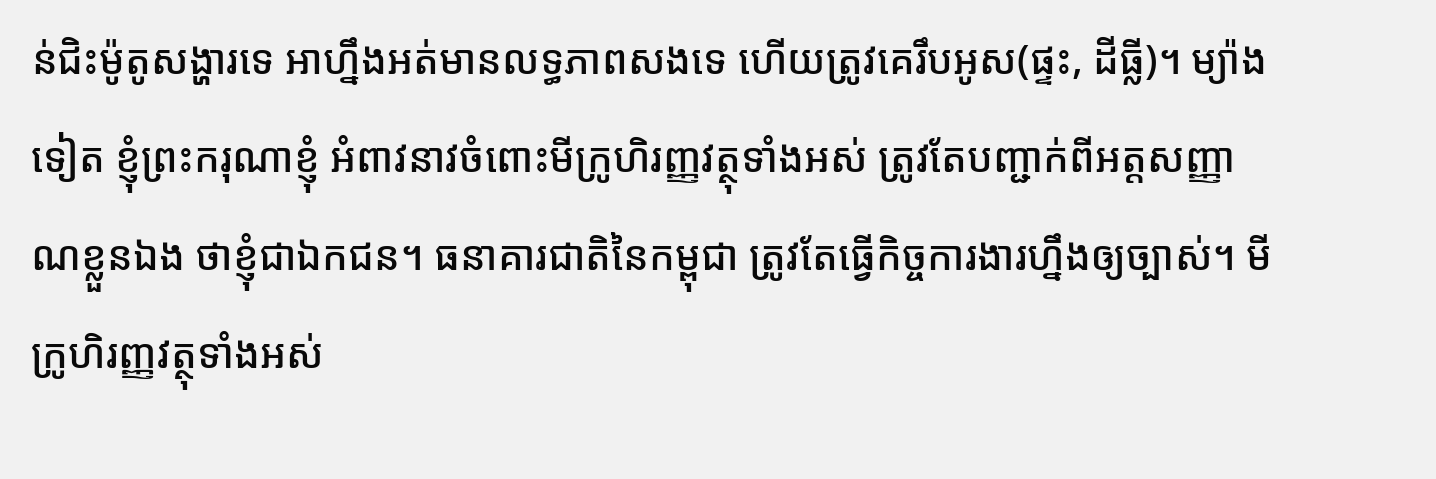ន់ជិះម៉ូតូសង្ហារទេ អាហ្នឹងអត់មានលទ្ធភាពសងទេ ហើយត្រូវគេរឹបអូស(ផ្ទះ, ដីធ្លី)។ ម្យ៉ាងទៀត ខ្ញុំព្រះករុណាខ្ញុំ អំពាវនាវចំពោះមីក្រូហិរញ្ញវត្ថុទាំងអស់ ត្រូវតែបញ្ជាក់ពីអត្តសញ្ញាណខ្លួនឯង ថាខ្ញុំជាឯកជន។ ធនាគារជាតិនៃកម្ពុជា ត្រូវតែធ្វើកិច្ចការងារហ្នឹងឲ្យច្បាស់។ មីក្រូហិរញ្ញវត្ថុទាំងអស់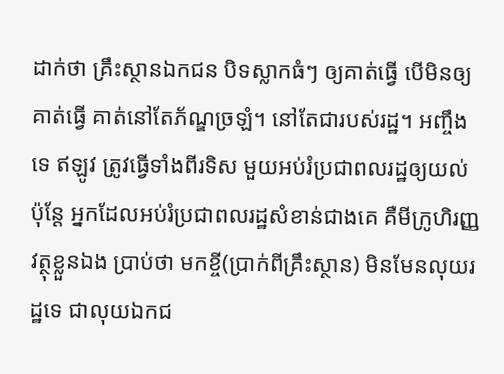ដាក់ថា គ្រឹះស្ថានឯកជន បិទស្លាកធំៗ ឲ្យគាត់ធ្វើ បើមិនឲ្យគាត់ធ្វើ គាត់នៅតែភ័ណ្ឌច្រឡំ។ នៅតែជារបស់រដ្ឋ។ អញ្ចឹងទេ ឥឡូវ ត្រូវធ្វើទាំងពីរទិស មួយអប់រំប្រជាពលរដ្ឋឲ្យយល់ ប៉ុន្តែ អ្នកដែលអប់រំប្រជាពលរដ្ឋសំខាន់ជាងគេ គឺមីក្រូហិរញ្ញវត្ថុខ្លួនឯង ប្រាប់ថា មកខ្ចី(ប្រាក់ពីគ្រឹះស្ថាន) មិនមែនលុយរដ្ឋទេ ជាលុយឯកជ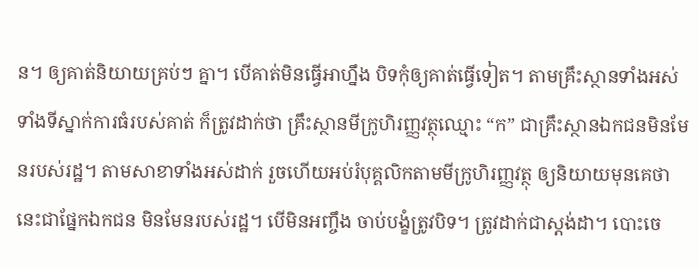ន។ ឲ្យគាត់និយាយគ្រប់ៗ គ្នា។ បើគាត់មិនធ្វើអាហ្នឹង បិទកុំឲ្យគាត់ធ្វើទៀត។ តាមគ្រឹះស្ថានទាំងអស់ ទាំងទីស្នាក់ការធំរបស់គាត់ ក៏ត្រូវដាក់ថា គ្រឹះស្ថានមីក្រូហិរញ្ញវត្ថុឈ្មោះ “ក” ជាគ្រឹះស្ថានឯកជនមិនមែនរបស់រដ្ឋ។ តាមសាខាទាំងអស់ដាក់ រួចហើយអប់រំបុគ្គលិកតាមមីក្រូហិរញ្ញវត្ថុ ឲ្យនិយាយមុនគេថា នេះជាផ្នែកឯកជន មិនមែនរបស់រដ្ឋ។ បើមិនអញ្ចឹង ចាប់បង្ខំត្រូវបិទ។ ត្រូវដាក់ជាស្តង់ដា។ បោះចេ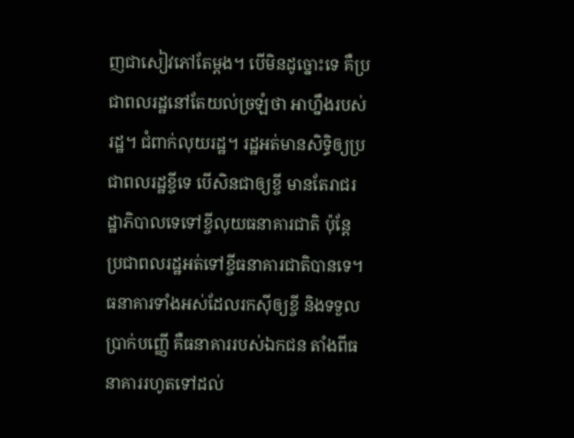ញជាសៀវភៅតែម្តង។ បើមិនដូច្នោះទេ គឺប្រជាពលរដ្ឋនៅតែយល់ច្រឡំថា អាហ្នឹងរបស់រដ្ឋ។ ជំពាក់លុយរដ្ឋ។ រដ្ឋអត់មានសិទ្ធិឲ្យប្រជាពលរដ្ឋខ្ចីទេ បើសិនជាឲ្យខ្ចី មានតែរាជរដ្ឋាភិបាលទេទៅខ្ចីលុយធនាគារជាតិ ប៉ុន្តែ ប្រជាពលរដ្ឋអត់ទៅខ្ចីធនាគារជាតិបានទេ។ ធនាគារទាំងអស់ដែលរកស៊ីឲ្យខ្ចី និងទទួលប្រាក់បញ្ញើ គឺធនាគាររបស់ឯកជន តាំងពីធនាគាររហូតទៅដល់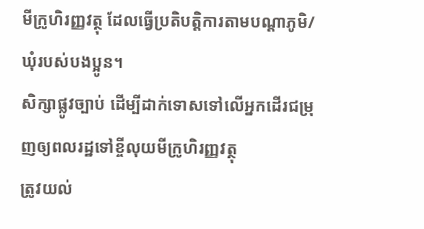មីក្រូហិរញ្ញវត្ថុ ដែលធ្វើប្រតិបត្តិការតាមបណ្តាភូមិ/ឃុំរបស់បងប្អូន។
សិក្សាផ្លូវច្បាប់ ដើម្បីដាក់ទោសទៅលើអ្នកដើរជម្រុញឲ្យពលរដ្ឋទៅខ្ចីលុយមីក្រូហិរញ្ញវត្ថុ
ត្រូវយល់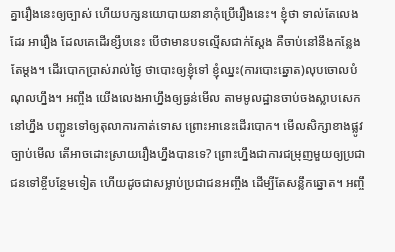គ្នារឿងនេះឲ្យច្បាស់ ហើយបក្សនយោបាយនានាកុំប្រើរឿងនេះ។ ខ្ញុំថា ទាល់តែលេងដែរ អារឿង ដែលគេដើរខ្សឹបនេះ បើថាមានបទល្មើសជាក់ស្តែង គឺចាប់នៅនឹងកន្លែងតែម្តង។ ដើរបោកប្រាស់រាល់ថ្ងៃ ថាបោះឲ្យខ្ញុំទៅ ខ្ញុំឈ្នះ(ការបោះឆ្នោត)លុបចោលបំណុលហ្នឹង។ អញ្ចឹង យើងលេងអាហ្នឹងឲ្យធ្ងន់មើល តាមមូលដ្ឋានចាប់ចងស្លាបសេកនៅហ្នឹង បញ្ជូនទៅឲ្យតុលាការកាត់ទោស ព្រោះអានេះដើរបោក។ មើលសិក្សាខាងផ្លូវច្បាប់មើល តើអាចដោះស្រាយរឿងហ្នឹងបានទេ? ព្រោះហ្នឹងជាការជម្រុញមួយឲ្យប្រជាជនទៅខ្ចីបន្ថែមទៀត ហើយដូចជាសម្លាប់ប្រជាជនអញ្ចឹង ដើម្បីតែសន្លឹកឆ្នោត។ អញ្ចឹ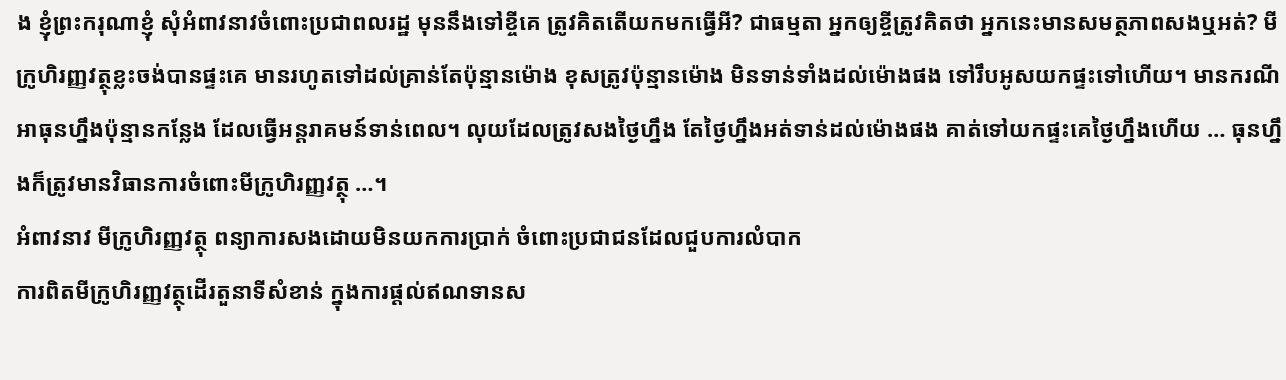ង ខ្ញុំព្រះករុណាខ្ញុំ សុំអំពាវនាវចំពោះប្រជាពលរដ្ឋ មុននឹងទៅខ្ចីគេ ត្រូវគិតតើយកមកធ្វើអី? ជាធម្មតា អ្នកឲ្យខ្ចីត្រូវគិតថា អ្នកនេះមានសមត្ថភាពសងឬអត់? មីក្រូហិរញ្ញវត្ថុខ្លះចង់បានផ្ទះគេ មានរហូតទៅដល់គ្រាន់តែប៉ុន្មានម៉ោង ខុសត្រូវប៉ុន្មានម៉ោង មិនទាន់ទាំងដល់ម៉ោងផង ទៅរឹបអូសយកផ្ទះទៅហើយ។ មានករណីអាធុនហ្នឹងប៉ុន្មានកន្លែង ដែលធ្វើអន្តរាគមន៍ទាន់ពេល។ លុយដែលត្រូវសងថ្ងៃហ្នឹង តែថ្ងៃហ្នឹងអត់ទាន់ដល់ម៉ោងផង គាត់ទៅយកផ្ទះគេថ្ងៃហ្នឹងហើយ … ធុនហ្នឹងក៏ត្រូវមានវិធានការចំពោះមីក្រូហិរញ្ញវត្ថុ …។
អំពាវនាវ មីក្រូហិរញ្ញវត្ថុ ពន្យាការសងដោយមិនយកការប្រាក់ ចំពោះប្រជាជនដែលជួបការលំបាក
ការពិតមីក្រូហិរញ្ញវត្ថុដើរតួនាទីសំខាន់ ក្នុងការផ្តល់ឥណទានស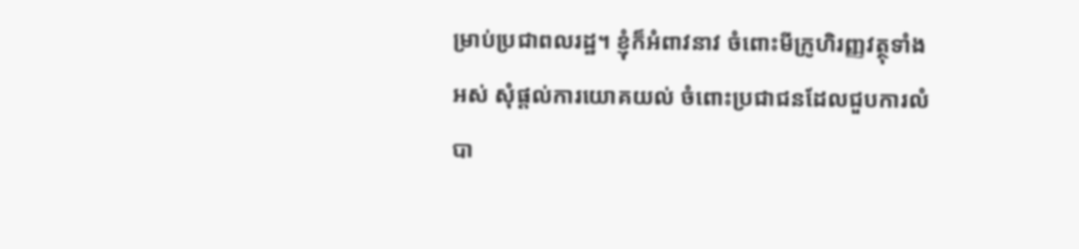ម្រាប់ប្រជាពលរដ្ឋ។ ខ្ញុំក៏អំពាវនាវ ចំពោះមីក្រូហិរញ្ញវត្ថុទាំងអស់ សុំផ្តល់ការយោគយល់ ចំពោះប្រជាជនដែលជួបការលំបា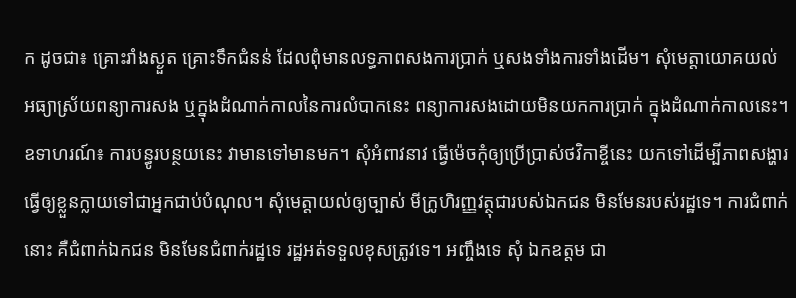ក ដូចជា៖ គ្រោះរាំងស្ងួត គ្រោះទឹកជំនន់ ដែលពុំមានលទ្ធភាពសងការប្រាក់ ឬសងទាំងការទាំងដើម។ សុំមេត្តាយោគយល់ អធ្យាស្រ័យពន្យាការសង ឬក្នុងដំណាក់កាលនៃការលំបាកនេះ ពន្យាការសងដោយមិនយកការប្រាក់ ក្នុងដំណាក់កាលនេះ។ ឧទាហរណ៍៖ ការបន្ធូរបន្ថយនេះ វាមានទៅមានមក។ សុំអំពាវនាវ ធ្វើម៉េចកុំឲ្យប្រើប្រាស់ថវិកាខ្ចីនេះ យកទៅដើម្បីភាពសង្ហារ ធ្វើឲ្យខ្លួនក្លាយទៅជាអ្នកជាប់បំណុល។ សុំមេត្តាយល់ឲ្យច្បាស់ មីក្រូហិរញ្ញវត្ថុជារបស់ឯកជន មិនមែនរបស់រដ្ឋទេ។ ការជំពាក់នោះ គឺជំពាក់ឯកជន មិនមែនជំពាក់រដ្ឋទេ រដ្ឋអត់ទទួលខុសត្រូវទេ។ អញ្ចឹងទេ សុំ ឯកឧត្តម ជា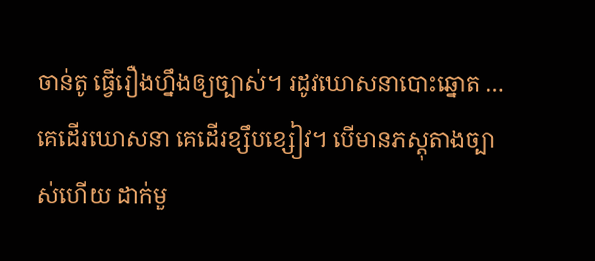ចាន់តូ ធ្វើរឿងហ្នឹងឲ្យច្បាស់។ រដូវឃោសនាបោះឆ្នោត … គេដើរឃោសនា គេដើរខ្សឹបខ្សៀវ។ បើមានភស្តុតាងច្បាស់ហើយ ដាក់មួ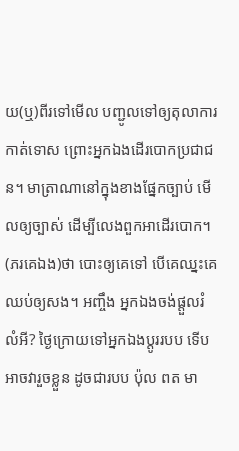យ(ឬ)ពីរទៅមើល បញ្ជូលទៅឲ្យតុលាការកាត់ទោស ព្រោះអ្នកឯងដើរបោកប្រជាជន។ មាត្រាណានៅក្នុងខាងផ្នែកច្បាប់ មើលឲ្យច្បាស់ ដើម្បីលេងពួកអាដើរបោក។ (ភរគេឯង)ថា បោះឲ្យគេទៅ បើគេឈ្នះគេឈប់ឲ្យសង។ អញ្ចឹង អ្នកឯងចង់ផ្តួលរំលំអី? ថ្ងៃក្រោយទៅអ្នកឯងប្តូររបប ទើបអាចវារួចខ្លួន ដូចជារបប ប៉ុល ពត មា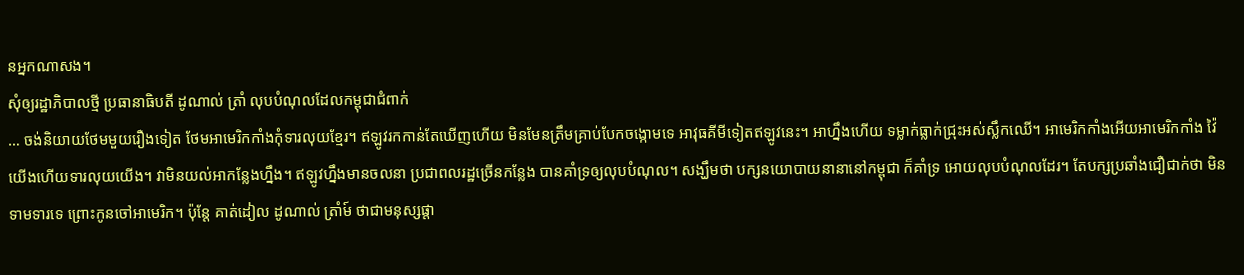នអ្នកណាសង។
សុំឲ្យរដ្ឋាភិបាលថ្មី ប្រធានាធិបតី ដូណាល់ ត្រាំ លុបបំណុលដែលកម្ពុជាជំពាក់
… ចង់និយាយថែមមួយរឿងទៀត ថែមអាមេរិកកាំងកុំទារលុយខ្មែរ។ ឥឡូវរកកាន់តែឃើញហើយ មិនមែនត្រឹមគ្រាប់បែកចង្កោមទេ អាវុធគីមីទៀតឥឡូវនេះ។ អាហ្នឹងហើយ ទម្លាក់ធ្លាក់ជ្រុះអស់ស្លឹកឈើ។ អាមេរិកកាំងអើយអាមេរិកកាំង វ៉ៃយើងហើយទារលុយយើង។ វាមិនយល់អាកន្លែងហ្នឹង។ ឥឡូវហ្នឹងមានចលនា ប្រជាពលរដ្ឋច្រើនកន្លែង បានគាំទ្រឲ្យលុបបំណុល។ សង្ឃឹមថា បក្សនយោបាយនានានៅកម្ពុជា ក៏គាំទ្រ អោយលុបបំណុលដែរ។ តែបក្សប្រឆាំងជឿជាក់ថា មិនទាមទារទេ ព្រោះកូនចៅអាមេរិក។ ប៉ុន្តែ គាត់ដៀល ដូណាល់ ត្រាំម៍ ថាជាមនុស្សផ្តា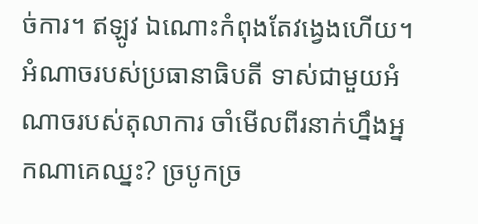ច់ការ។ ឥឡូវ ឯណោះកំពុងតែវង្វេងហើយ។ អំណាចរបស់ប្រធានាធិបតី ទាស់ជាមួយអំណាចរបស់តុលាការ ចាំមើលពីរនាក់ហ្នឹងអ្នកណាគេឈ្នះ? ច្របូកច្រ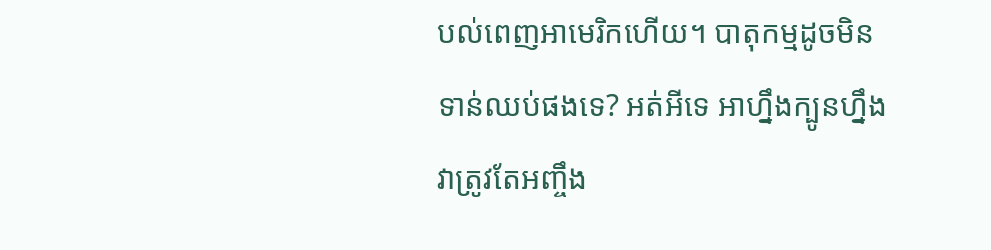បល់ពេញអាមេរិកហើយ។ បាតុកម្មដូចមិនទាន់ឈប់ផងទេ? អត់អីទេ អាហ្នឹងក្បូនហ្នឹងវាត្រូវតែអញ្ចឹង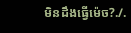មិនដឹងធ្វើម៉េច?./.